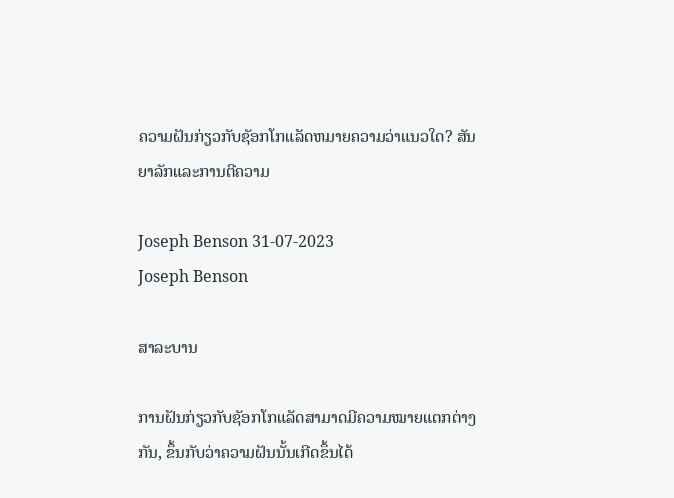ຄວາມຝັນກ່ຽວກັບຊັອກໂກແລັດຫມາຍຄວາມວ່າແນວໃດ? ສັນຍາລັກແລະການຕີຄວາມ

Joseph Benson 31-07-2023
Joseph Benson

ສາລະບານ

ການຝັນກ່ຽວກັບຊັອກໂກແລັດສາມາດມີຄວາມໝາຍແຕກຕ່າງກັນ, ຂຶ້ນກັບວ່າຄວາມຝັນນັ້ນເກີດຂຶ້ນໄດ້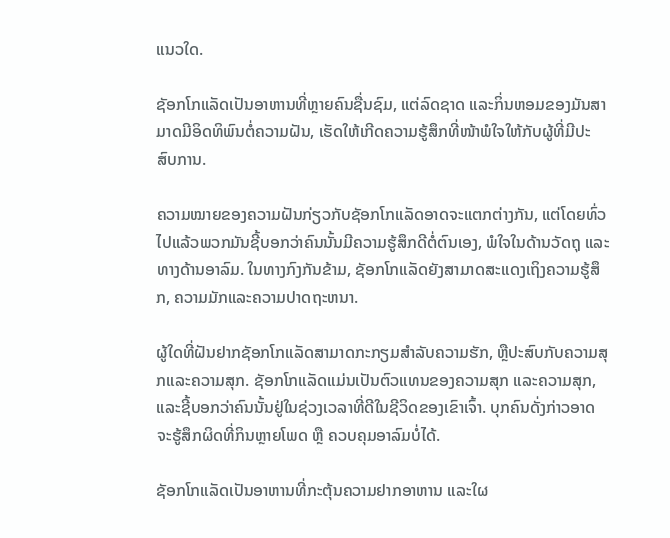ແນວໃດ.

ຊັອກໂກແລັດເປັນອາຫານທີ່ຫຼາຍຄົນຊື່ນຊົມ, ແຕ່ລົດຊາດ ແລະກິ່ນຫອມຂອງມັນສາມາດມີອິດທິພົນຕໍ່ຄວາມຝັນ, ເຮັດໃຫ້ເກີດຄວາມຮູ້ສຶກທີ່ໜ້າພໍໃຈໃຫ້ກັບຜູ້ທີ່ມີປະສົບການ.

ຄວາມໝາຍຂອງຄວາມຝັນກ່ຽວກັບຊັອກໂກແລັດອາດຈະແຕກຕ່າງກັນ, ແຕ່ໂດຍທົ່ວໄປແລ້ວພວກມັນຊີ້ບອກວ່າຄົນນັ້ນມີຄວາມຮູ້ສຶກດີຕໍ່ຕົນເອງ, ພໍໃຈໃນດ້ານວັດຖຸ ແລະທາງດ້ານອາລົມ. ໃນທາງກົງກັນຂ້າມ, ຊັອກໂກແລັດຍັງສາມາດສະແດງເຖິງຄວາມຮູ້ສຶກ, ຄວາມມັກແລະຄວາມປາດຖະຫນາ.

ຜູ້ໃດທີ່ຝັນຢາກຊັອກໂກແລັດສາມາດກະກຽມສໍາລັບຄວາມຮັກ, ຫຼືປະສົບກັບຄວາມສຸກແລະຄວາມສຸກ. ຊັອກໂກແລັດແມ່ນເປັນຕົວແທນຂອງຄວາມສຸກ ແລະຄວາມສຸກ, ແລະຊີ້ບອກວ່າຄົນນັ້ນຢູ່ໃນຊ່ວງເວລາທີ່ດີໃນຊີວິດຂອງເຂົາເຈົ້າ. ບຸກຄົນດັ່ງກ່າວອາດຈະຮູ້ສຶກຜິດທີ່ກິນຫຼາຍໂພດ ຫຼື ຄວບຄຸມອາລົມບໍ່ໄດ້.

ຊັອກໂກແລັດເປັນອາຫານທີ່ກະຕຸ້ນຄວາມຢາກອາຫານ ແລະໃຜ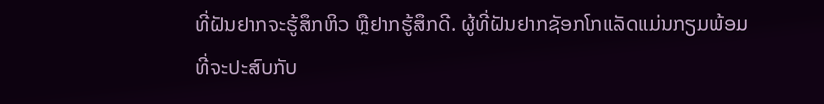ທີ່ຝັນຢາກຈະຮູ້ສຶກຫິວ ຫຼືຢາກຮູ້ສຶກດີ. ຜູ້ທີ່ຝັນຢາກຊັອກໂກແລັດແມ່ນກຽມພ້ອມທີ່ຈະປະສົບກັບ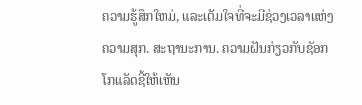ຄວາມຮູ້ສຶກໃຫມ່, ແລະເຕັມໃຈທີ່ຈະມີຊ່ວງເວລາແຫ່ງຄວາມສຸກ. ສະຖານະການ. ຄວາມຝັນກ່ຽວກັບຊັອກໂກແລັດຊີ້ໃຫ້ເຫັນ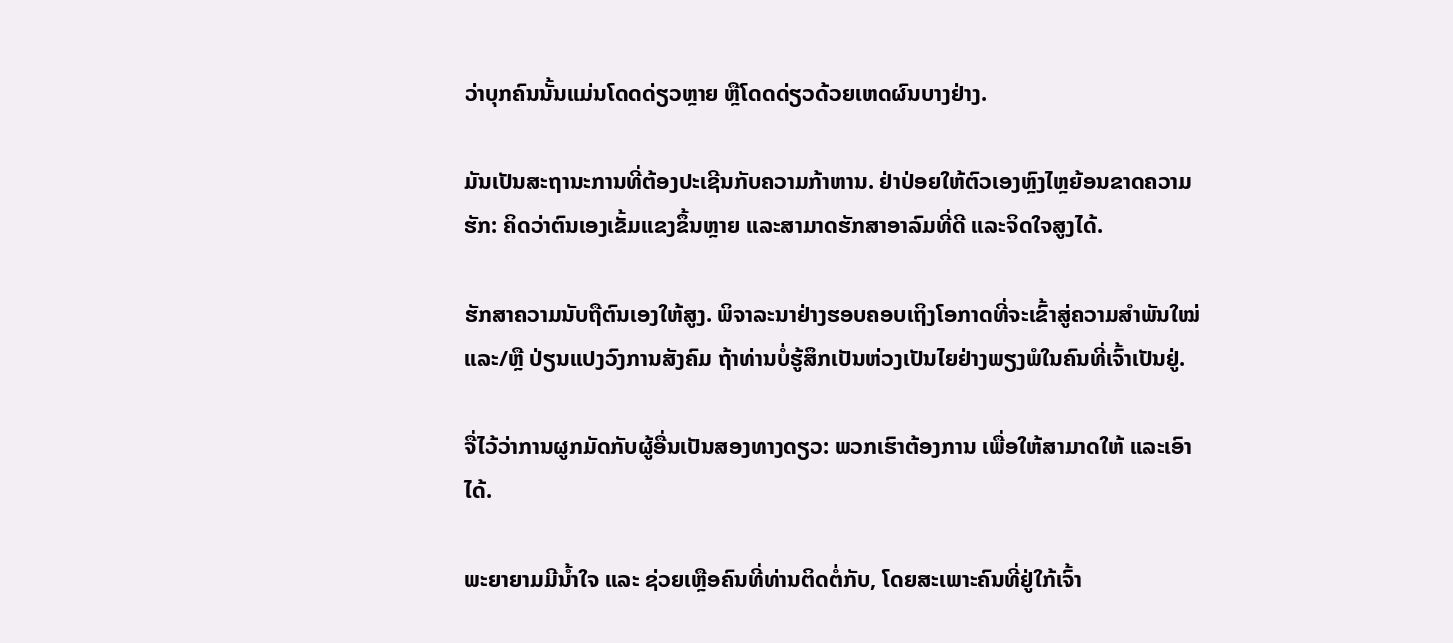ວ່າບຸກຄົນນັ້ນແມ່ນໂດດດ່ຽວຫຼາຍ ຫຼືໂດດດ່ຽວດ້ວຍເຫດຜົນບາງຢ່າງ.

ມັນເປັນສະຖານະການທີ່ຕ້ອງປະເຊີນກັບຄວາມກ້າຫານ. ຢ່າປ່ອຍໃຫ້ຕົວເອງຫຼົງໄຫຼຍ້ອນຂາດຄວາມຮັກ: ຄິດວ່າຕົນເອງເຂັ້ມແຂງຂຶ້ນຫຼາຍ ແລະສາມາດຮັກສາອາລົມທີ່ດີ ແລະຈິດໃຈສູງໄດ້.

ຮັກສາຄວາມນັບຖືຕົນເອງໃຫ້ສູງ. ພິຈາລະນາຢ່າງຮອບຄອບເຖິງໂອກາດທີ່ຈະເຂົ້າສູ່ຄວາມສຳພັນໃໝ່ ແລະ/ຫຼື ປ່ຽນແປງວົງການສັງຄົມ ຖ້າທ່ານບໍ່ຮູ້ສຶກເປັນຫ່ວງເປັນໄຍຢ່າງພຽງພໍໃນຄົນທີ່ເຈົ້າເປັນຢູ່.

ຈື່ໄວ້ວ່າການຜູກມັດກັບຜູ້ອື່ນເປັນສອງທາງດຽວ: ພວກເຮົາຕ້ອງການ ເພື່ອໃຫ້ສາມາດໃຫ້ ແລະເອົາໄດ້.

ພະຍາຍາມມີນໍ້າໃຈ ແລະ ຊ່ວຍເຫຼືອຄົນທີ່ທ່ານຕິດຕໍ່ກັບ, ໂດຍສະເພາະຄົນທີ່ຢູ່ໃກ້ເຈົ້າ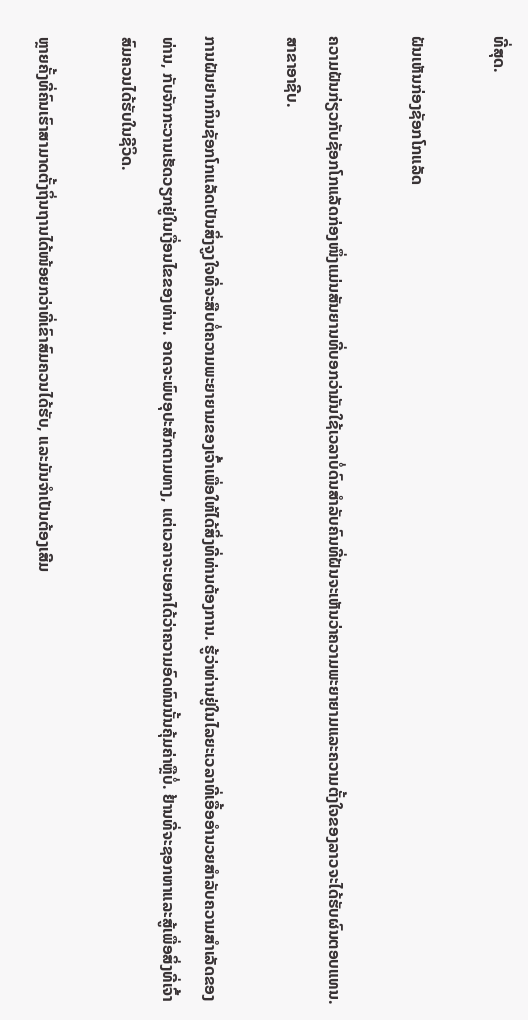ທີ່ສຸດ.

ຝັນເຫັນກ່ອງຊັອກໂກແລັດ

ຄວາມຝັນກ່ຽວກັບຊັອກໂກແລັດກ່ອງໜຶ່ງແມ່ນສັນຍານທີ່ບອກວ່າມັນໃຊ້ເວລາບໍ່ດົນສຳລັບຄົນທີ່ຝັນຈະເຫັນວ່າຄວາມພະຍາຍາມແລະຄວາມຕັ້ງໃຈຂອງລາວຈະໄດ້ຮັບຜົນຕອບແທນ. ສາຂາອາຊີບ.

ການຝັນຢາກກິນຊັອກໂກແລັດເປັນສິ່ງຈູງໃຈທີ່ຈະສືບຕໍ່ຄວາມພະຍາຍາມຂອງເຈົ້າເພື່ອໃຫ້ໄດ້ສິ່ງທີ່ທ່ານຕ້ອງການ. ຮູ້ວ່າທ່ານຢູ່ໃນໄລຍະເວລາທີ່ເອື້ອອໍານວຍສໍາລັບຄວາມສໍາເລັດຂອງທ່ານ, ກັບຈັກກະວານເຮັດວຽກຢູ່ໃນເງື່ອນໄຂຂອງທ່ານ. ອາດຈະພົບອຸປະສັກຕາມທາງ, ແຕ່ເວລາຈະບອກໄດ້ວ່າຄວາມອົດທົນນັ້ນຄຸ້ມຄ່າຫຼືບໍ່. ຢ້ານທີ່ຈະຊອກຫາແລະສູ້ເພື່ອສິ່ງທີ່ເຈົ້າສົມຄວນໄດ້ຮັບໃນຊີວິດ.

ຫຼາຍຄັ້ງທີ່ຄົນເຮົາສາມາດຕັ້ງຖິ່ນຖານໄດ້ໜ້ອຍກວ່າທີ່ເຂົາສົມຄວນໄດ້ຮັບ, ແລະມັນຈໍາເປັນຕ້ອງເສີມ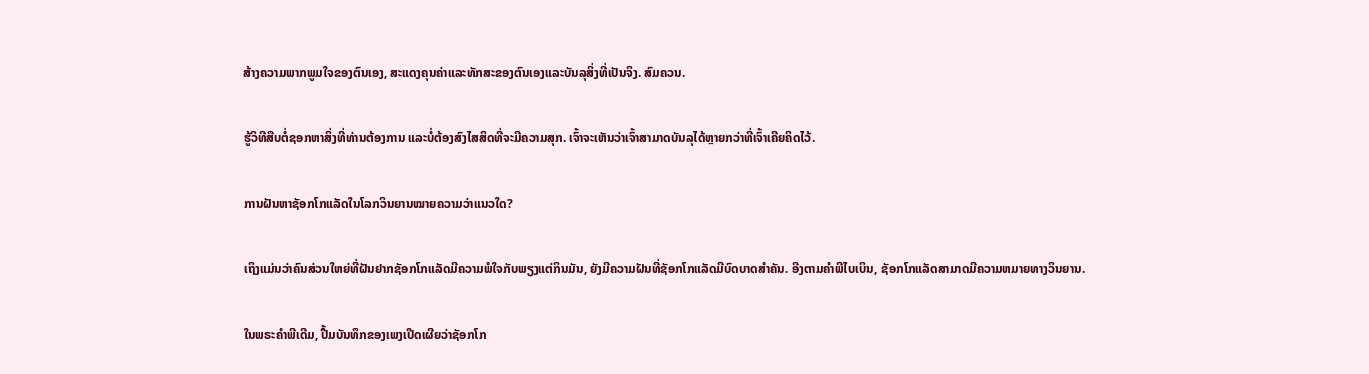ສ້າງຄວາມພາກພູມໃຈຂອງຕົນເອງ, ສະແດງຄຸນຄ່າແລະທັກສະຂອງຕົນເອງແລະບັນລຸສິ່ງທີ່ເປັນຈິງ. ສົມຄວນ.

ຮູ້ວິທີສືບຕໍ່ຊອກຫາສິ່ງທີ່ທ່ານຕ້ອງການ ແລະບໍ່ຕ້ອງສົງໄສສິດທີ່ຈະມີຄວາມສຸກ. ເຈົ້າຈະເຫັນວ່າເຈົ້າສາມາດບັນລຸໄດ້ຫຼາຍກວ່າທີ່ເຈົ້າເຄີຍຄິດໄວ້.

ການຝັນຫາຊັອກໂກແລັດໃນໂລກວິນຍານໝາຍຄວາມວ່າແນວໃດ?

ເຖິງແມ່ນວ່າຄົນສ່ວນໃຫຍ່ທີ່ຝັນຢາກຊັອກໂກແລັດມີຄວາມພໍໃຈກັບພຽງແຕ່ກິນມັນ, ຍັງມີຄວາມຝັນທີ່ຊັອກໂກແລັດມີບົດບາດສໍາຄັນ. ອີງຕາມຄໍາພີໄບເບິນ, ຊັອກໂກແລັດສາມາດມີຄວາມຫມາຍທາງວິນຍານ.

ໃນພຣະຄໍາພີເດີມ, ປື້ມບັນທຶກຂອງເພງເປີດເຜີຍວ່າຊັອກໂກ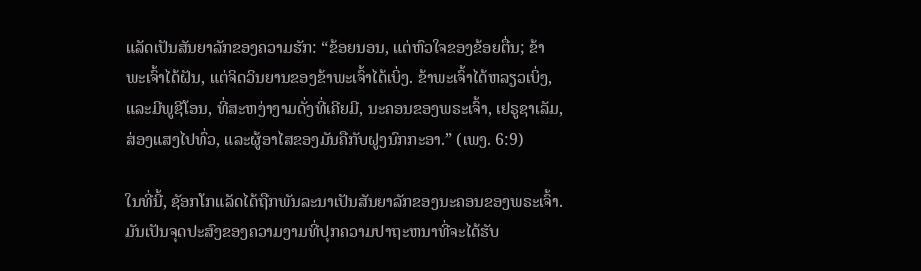ແລັດເປັນສັນຍາລັກຂອງຄວາມຮັກ: “ຂ້ອຍນອນ, ແຕ່ຫົວໃຈຂອງຂ້ອຍຕື່ນ; ຂ້າພະເຈົ້າໄດ້ຝັນ, ແຕ່ຈິດວິນຍານຂອງຂ້າພະເຈົ້າໄດ້ເບິ່ງ. ຂ້າພະເຈົ້າໄດ້ຫລຽວເບິ່ງ, ແລະມີພູຊີໂອນ, ທີ່ສະຫງ່າງາມດັ່ງທີ່ເຄີຍມີ, ນະຄອນຂອງພຣະເຈົ້າ, ເຢຣູຊາເລັມ, ສ່ອງແສງໄປທົ່ວ, ແລະຜູ້ອາໄສຂອງມັນຄືກັບຝູງນົກກະອາ.” (ເພງ. 6:9)

ໃນທີ່ນີ້, ຊັອກໂກແລັດໄດ້ຖືກພັນລະນາເປັນສັນຍາລັກຂອງນະຄອນຂອງພຣະເຈົ້າ. ມັນເປັນຈຸດປະສົງຂອງຄວາມງາມທີ່ປຸກຄວາມປາຖະຫນາທີ່ຈະໄດ້ຮັບ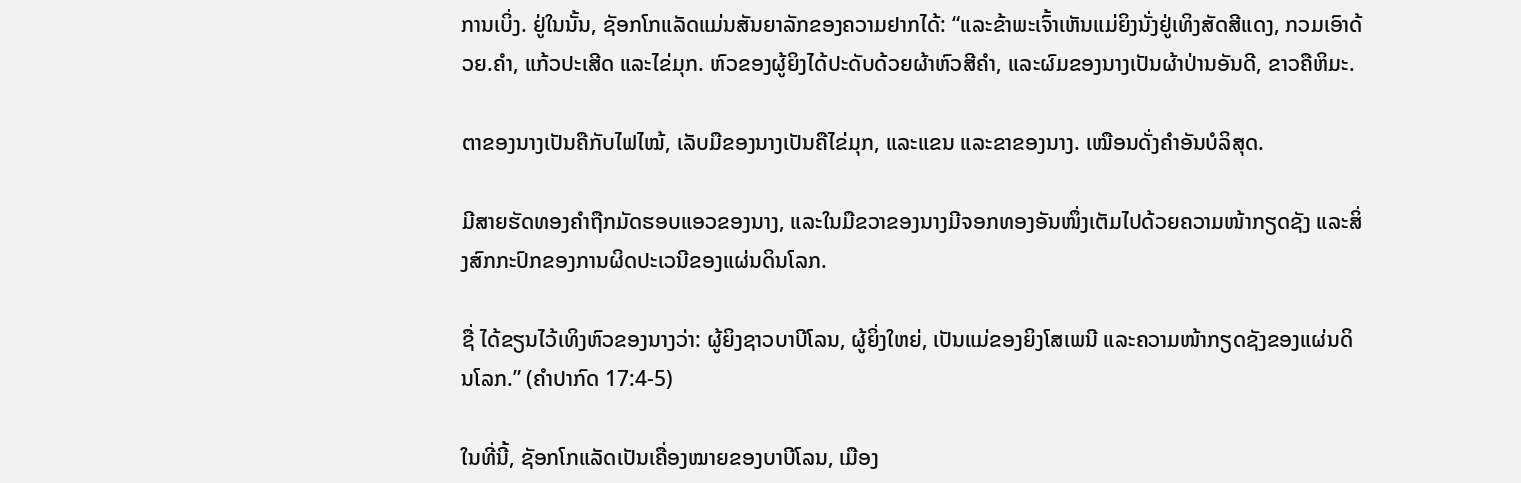ການເບິ່ງ. ຢູ່ໃນນັ້ນ, ຊັອກໂກແລັດແມ່ນສັນຍາລັກຂອງຄວາມຢາກໄດ້: “ແລະຂ້າພະເຈົ້າເຫັນແມ່ຍິງນັ່ງຢູ່ເທິງສັດສີແດງ, ກວມເອົາດ້ວຍ.ຄໍາ, ແກ້ວປະເສີດ ແລະໄຂ່ມຸກ. ຫົວຂອງຜູ້ຍິງໄດ້ປະດັບດ້ວຍຜ້າຫົວສີຄຳ, ແລະຜົມຂອງນາງເປັນຜ້າປ່ານອັນດີ, ຂາວຄືຫິມະ.

ຕາຂອງນາງເປັນຄືກັບໄຟໄໝ້, ເລັບມືຂອງນາງເປັນຄືໄຂ່ມຸກ, ແລະແຂນ ແລະຂາຂອງນາງ. ເໝືອນດັ່ງຄຳອັນບໍລິສຸດ.

ມີສາຍຮັດທອງຄຳຖືກມັດຮອບແອວຂອງນາງ, ແລະໃນມືຂວາຂອງນາງມີຈອກທອງອັນໜຶ່ງເຕັມໄປດ້ວຍຄວາມໜ້າກຽດຊັງ ແລະສິ່ງສົກກະປົກຂອງການຜິດປະເວນີຂອງແຜ່ນດິນໂລກ.

ຊື່ ໄດ້ຂຽນໄວ້ເທິງຫົວຂອງນາງວ່າ: ຜູ້ຍິງຊາວບາບີໂລນ, ຜູ້ຍິ່ງໃຫຍ່, ເປັນແມ່ຂອງຍິງໂສເພນີ ແລະຄວາມໜ້າກຽດຊັງຂອງແຜ່ນດິນໂລກ.” (ຄຳປາກົດ 17:4-5)

ໃນທີ່ນີ້, ຊັອກໂກແລັດເປັນເຄື່ອງໝາຍຂອງບາບີໂລນ, ເມືອງ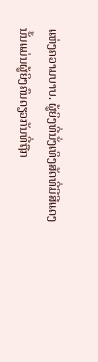ແຫ່ງຄວາມບາບ. ຜູ້ຍິງທີ່ນັ່ງເທິງສັດທີ່ມີສີແດງນັ້ນແມ່ນຜູ້ຍິງຄົນດຽວກັນທີ່ຖືກ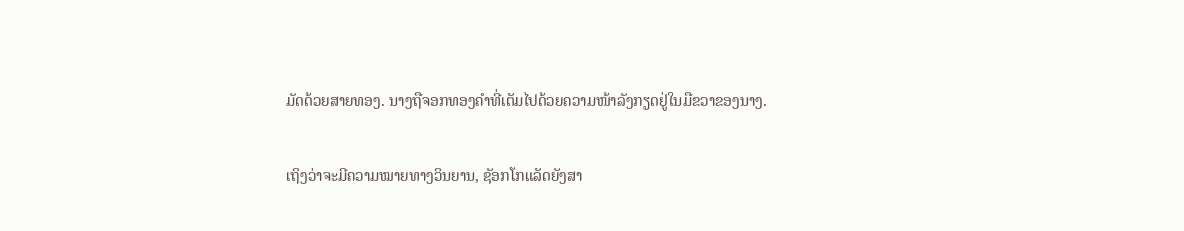ມັດດ້ວຍສາຍທອງ. ນາງຖືຈອກທອງຄຳທີ່ເຕັມໄປດ້ວຍຄວາມໜ້າລັງກຽດຢູ່ໃນມືຂວາຂອງນາງ.

ເຖິງວ່າຈະມີຄວາມໝາຍທາງວິນຍານ, ຊັອກໂກແລັດຍັງສາ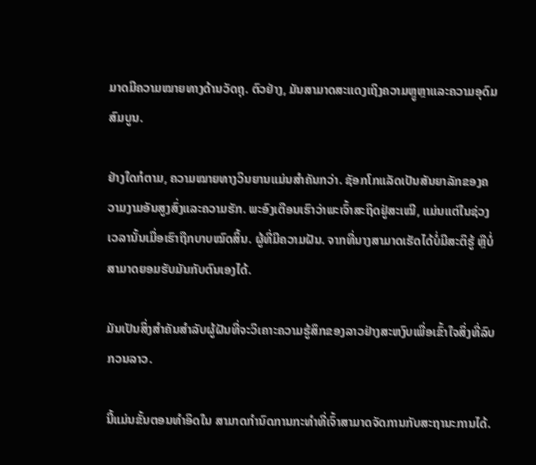ມາດມີຄວາມໝາຍທາງດ້ານວັດຖຸ. ຕົວຢ່າງ, ມັນສາມາດສະແດງເຖິງຄວາມຫຼູຫຼາແລະຄວາມອຸດົມສົມບູນ.

ຢ່າງໃດກໍຕາມ, ຄວາມໝາຍທາງວິນຍານແມ່ນສຳຄັນກວ່າ. ຊັອກໂກແລັດເປັນສັນຍາລັກຂອງຄວາມງາມອັນສູງສົ່ງແລະຄວາມຮັກ. ພະອົງເຕືອນເຮົາວ່າພະເຈົ້າສະຖິດຢູ່ສະເໝີ, ແມ່ນແຕ່ໃນຊ່ວງເວລານັ້ນເມື່ອເຮົາຖືກບາບໝົດສິ້ນ. ຜູ້ທີ່ມີຄວາມຝັນ. ຈາກທີ່ນາງສາມາດເຮັດໄດ້ບໍ່ມີສະຕິຮູ້ ຫຼືບໍ່ສາມາດຍອມຮັບມັນກັບຕົນເອງໄດ້.

ມັນເປັນສິ່ງສໍາຄັນສໍາລັບຜູ້ຝັນທີ່ຈະວິເຄາະຄວາມຮູ້ສຶກຂອງລາວຢ່າງສະຫງົບເພື່ອເຂົ້າໃຈສິ່ງທີ່ລົບກວນລາວ.

ນີ້ແມ່ນຂັ້ນຕອນທໍາອິດໃນ ສາມາດກຳນົດການກະທຳທີ່ເຈົ້າສາມາດຈັດການກັບສະຖານະການໄດ້.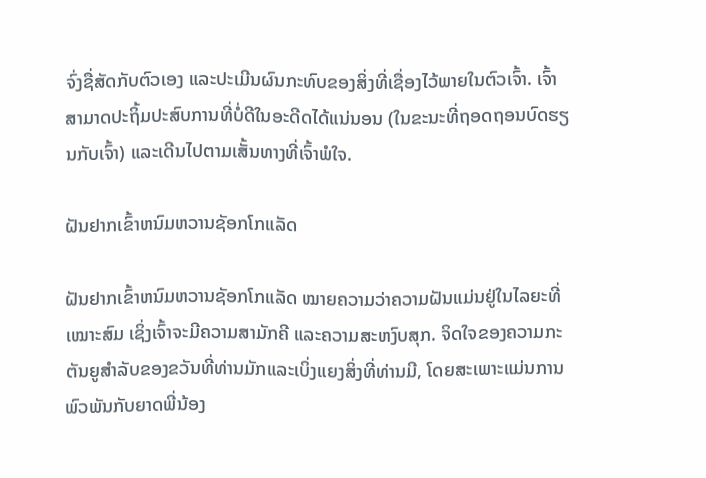ຈົ່ງຊື່ສັດກັບຕົວເອງ ແລະປະເມີນຜົນກະທົບຂອງສິ່ງທີ່ເຊື່ອງໄວ້ພາຍໃນຕົວເຈົ້າ. ເຈົ້າສາມາດປະຖິ້ມປະສົບການທີ່ບໍ່ດີໃນອະດີດໄດ້ແນ່ນອນ (ໃນຂະນະທີ່ຖອດຖອນບົດຮຽນກັບເຈົ້າ) ແລະເດີນໄປຕາມເສັ້ນທາງທີ່ເຈົ້າພໍໃຈ.

ຝັນຢາກເຂົ້າຫນົມຫວານຊັອກໂກແລັດ

ຝັນຢາກເຂົ້າຫນົມຫວານຊັອກໂກແລັດ ໝາຍຄວາມວ່າຄວາມຝັນແມ່ນຢູ່ໃນໄລຍະທີ່ເໝາະສົມ ເຊິ່ງເຈົ້າຈະມີຄວາມສາມັກຄີ ແລະຄວາມສະຫງົບສຸກ. ຈິດໃຈຂອງຄວາມກະຕັນຍູສໍາລັບຂອງຂວັນທີ່ທ່ານມັກແລະເບິ່ງແຍງສິ່ງທີ່ທ່ານມີ, ໂດຍສະເພາະແມ່ນການພົວພັນກັບຍາດພີ່ນ້ອງ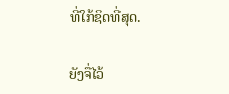ທີ່ໃກ້ຊິດທີ່ສຸດ.

ຍັງຈື່ໄວ້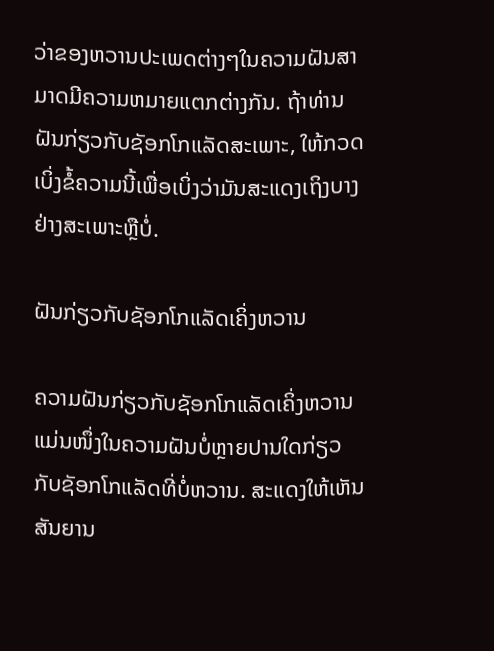ວ່າຂອງຫວານປະເພດຕ່າງໆໃນຄວາມຝັນສາມາດມີຄວາມຫມາຍແຕກຕ່າງກັນ. ຖ້າທ່ານຝັນກ່ຽວກັບຊັອກໂກແລັດສະເພາະ, ໃຫ້ກວດເບິ່ງຂໍ້ຄວາມນີ້ເພື່ອເບິ່ງວ່າມັນສະແດງເຖິງບາງຢ່າງສະເພາະຫຼືບໍ່.

ຝັນກ່ຽວກັບຊັອກໂກແລັດເຄິ່ງຫວານ

ຄວາມຝັນກ່ຽວກັບຊັອກໂກແລັດເຄິ່ງຫວານແມ່ນໜຶ່ງໃນຄວາມຝັນບໍ່ຫຼາຍປານໃດກ່ຽວກັບຊັອກໂກແລັດທີ່ບໍ່ຫວານ. ສະແດງໃຫ້ເຫັນສັນຍານ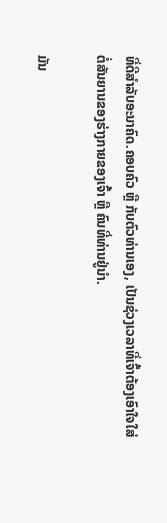ທີ່ດີສໍາລັບອະນາຄົດ.ຄອບຄົວ ຫຼື ກັບຕົວທ່ານເອງ, ເປັນຊ່ວງເວລາທີ່ເຈົ້າຕ້ອງເອົາໃຈໃສ່ຕໍ່ສັນຍານຂອງຮ່າງກາຍຂອງເຈົ້າ ຫຼື ຄົນທີ່ທ່ານຢູ່ນຳ.

ມັນ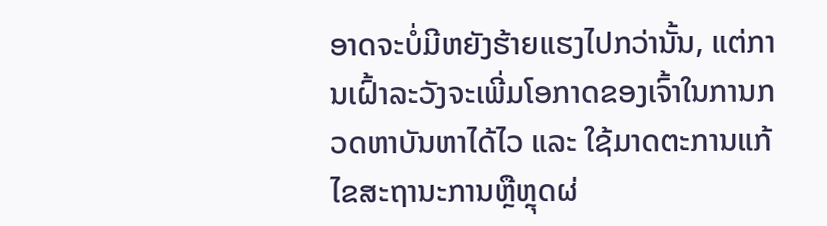ອາດຈະບໍ່ມີຫຍັງຮ້າຍແຮງໄປກວ່ານັ້ນ, ແຕ່ການເຝົ້າລະວັງຈະເພີ່ມໂອກາດຂອງເຈົ້າໃນການກວດຫາບັນຫາໄດ້ໄວ ແລະ ໃຊ້ມາດຕະການແກ້ໄຂສະຖານະການຫຼືຫຼຸດຜ່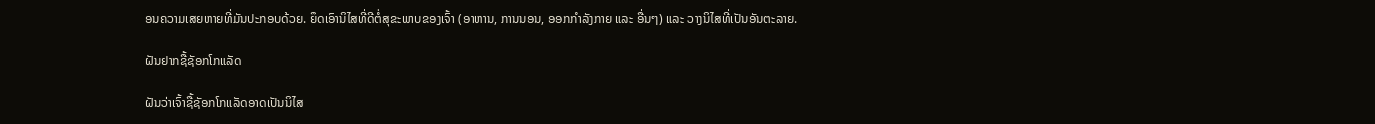ອນຄວາມເສຍຫາຍທີ່ມັນປະກອບດ້ວຍ. ຍຶດເອົານິໄສທີ່ດີຕໍ່ສຸຂະພາບຂອງເຈົ້າ (ອາຫານ, ການນອນ, ອອກກຳລັງກາຍ ແລະ ອື່ນໆ) ແລະ ວາງນິໄສທີ່ເປັນອັນຕະລາຍ.

ຝັນຢາກຊື້ຊັອກໂກແລັດ

ຝັນວ່າເຈົ້າຊື້ຊັອກໂກແລັດອາດເປັນນິໄສ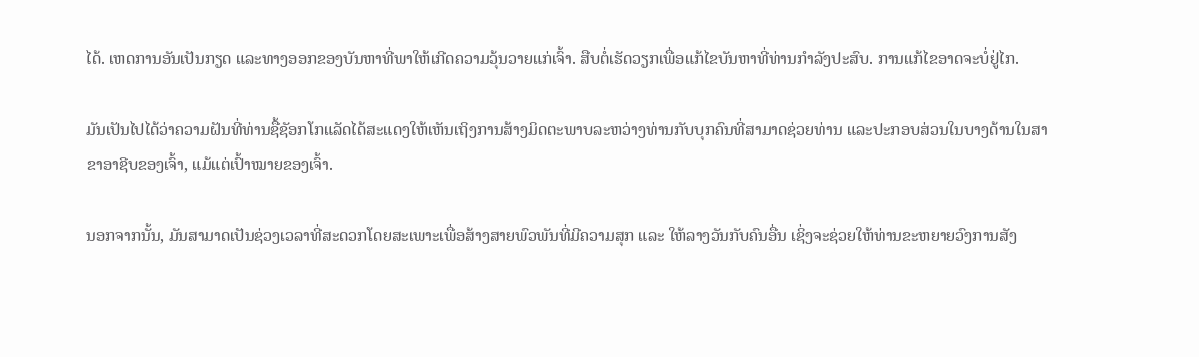ໄດ້. ເຫດການອັນເປັນກຽດ ແລະທາງອອກຂອງບັນຫາທີ່ພາໃຫ້ເກີດຄວາມວຸ້ນວາຍແກ່ເຈົ້າ. ສືບຕໍ່ເຮັດວຽກເພື່ອແກ້ໄຂບັນຫາທີ່ທ່ານກໍາລັງປະສົບ. ການແກ້ໄຂອາດຈະບໍ່ຢູ່ໄກ.

ມັນເປັນໄປໄດ້ວ່າຄວາມຝັນທີ່ທ່ານຊື້ຊັອກໂກແລັດໄດ້ສະແດງໃຫ້ເຫັນເຖິງການສ້າງມິດຕະພາບລະຫວ່າງທ່ານກັບບຸກຄົນທີ່ສາມາດຊ່ວຍທ່ານ ແລະປະກອບສ່ວນໃນບາງດ້ານໃນສາຂາອາຊີບຂອງເຈົ້າ, ແມ້ແຕ່ເປົ້າໝາຍຂອງເຈົ້າ.

ນອກຈາກນັ້ນ, ມັນສາມາດເປັນຊ່ວງເວລາທີ່ສະດວກໂດຍສະເພາະເພື່ອສ້າງສາຍພົວພັນທີ່ມີຄວາມສຸກ ແລະ ໃຫ້ລາງວັນກັບຄົນອື່ນ ເຊິ່ງຈະຊ່ວຍໃຫ້ທ່ານຂະຫຍາຍວົງການສັງ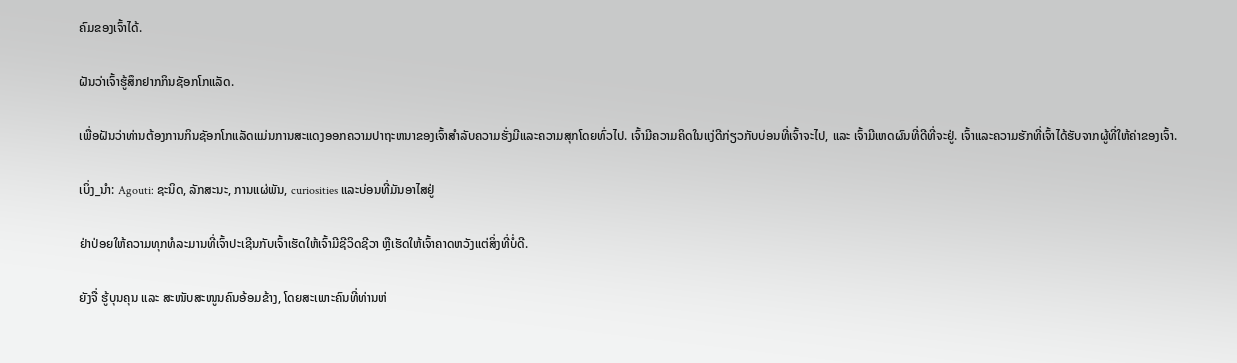ຄົມຂອງເຈົ້າໄດ້.

ຝັນວ່າເຈົ້າຮູ້ສຶກຢາກກິນຊັອກໂກແລັດ.

ເພື່ອຝັນວ່າທ່ານຕ້ອງການກິນຊັອກໂກແລັດແມ່ນການສະແດງອອກຄວາມປາຖະຫນາຂອງເຈົ້າສໍາລັບຄວາມຮັ່ງມີແລະຄວາມສຸກໂດຍທົ່ວໄປ. ເຈົ້າມີຄວາມຄິດໃນແງ່ດີກ່ຽວກັບບ່ອນທີ່ເຈົ້າຈະໄປ, ແລະ ເຈົ້າມີເຫດຜົນທີ່ດີທີ່ຈະຢູ່. ເຈົ້າແລະຄວາມຮັກທີ່ເຈົ້າໄດ້ຮັບຈາກຜູ້ທີ່ໃຫ້ຄ່າຂອງເຈົ້າ.

ເບິ່ງ_ນຳ: Agouti: ຊະນິດ, ລັກສະນະ, ການແຜ່ພັນ, curiosities ແລະບ່ອນທີ່ມັນອາໄສຢູ່

ຢ່າປ່ອຍໃຫ້ຄວາມທຸກທໍລະມານທີ່ເຈົ້າປະເຊີນກັບເຈົ້າເຮັດໃຫ້ເຈົ້າມີຊີວິດຊີວາ ຫຼືເຮັດໃຫ້ເຈົ້າຄາດຫວັງແຕ່ສິ່ງທີ່ບໍ່ດີ.

ຍັງຈື່ ຮູ້ບຸນຄຸນ ແລະ ສະໜັບສະໜູນຄົນອ້ອມຂ້າງ, ໂດຍສະເພາະຄົນທີ່ທ່ານຫ່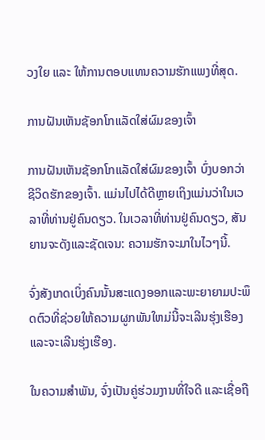ວງໃຍ ແລະ ໃຫ້ການຕອບແທນຄວາມຮັກແພງທີ່ສຸດ.

ການຝັນເຫັນຊັອກໂກແລັດໃສ່ຜົມຂອງເຈົ້າ

ການຝັນເຫັນຊັອກໂກແລັດໃສ່ຜົມຂອງເຈົ້າ ບົ່ງບອກວ່າຊີວິດຮັກຂອງເຈົ້າ. ແມ່ນໄປໄດ້ດີຫຼາຍເຖິງແມ່ນວ່າໃນເວລາທີ່ທ່ານຢູ່ຄົນດຽວ. ໃນເວລາທີ່ທ່ານຢູ່ຄົນດຽວ, ສັນຍານຈະດັງແລະຊັດເຈນ: ຄວາມຮັກຈະມາໃນໄວໆນີ້.

ຈົ່ງສັງເກດເບິ່ງຄົນນັ້ນສະແດງອອກແລະພະຍາຍາມປະພຶດຕົວທີ່ຊ່ວຍໃຫ້ຄວາມຜູກພັນໃຫມ່ນີ້ຈະເລີນຮຸ່ງເຮືອງແລະຈະເລີນຮຸ່ງເຮືອງ.

ໃນຄວາມສຳພັນ, ຈົ່ງເປັນຄູ່ຮ່ວມງານທີ່ໃຈດີ ແລະເຊື່ອຖື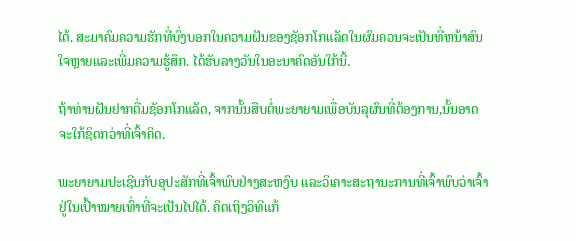ໄດ້. ສະມາຄົມຄວາມຮັກທີ່ບົ່ງບອກໃນຄວາມຝັນຂອງຊັອກໂກແລັດໃນຜົມຄວນຈະເປັນທີ່ຫນ້າສົນໃຈຫຼາຍແລະເພີ່ມຄວາມຮູ້ສຶກ. ໄດ້ຮັບລາງວັນໃນອະນາຄົດອັນໃກ້ນີ້.

ຖ້າທ່ານຝັນຢາກຕື່ມຊັອກໂກແລັດ, ຈາກນັ້ນສືບຕໍ່ພະຍາຍາມເພື່ອບັນລຸຜົນທີ່ຕ້ອງການ,ນັ້ນອາດຈະໃກ້ຊິດກວ່າທີ່ເຈົ້າຄິດ.

ພະຍາຍາມປະເຊີນກັບອຸປະສັກທີ່ເຈົ້າພົບຢ່າງສະຫງົບ ແລະວິເຄາະສະຖານະການທີ່ເຈົ້າພົບວ່າເຈົ້າຢູ່ໃນເປົ້າໝາຍເທົ່າທີ່ຈະເປັນໄປໄດ້. ຄິດເຖິງວິທີແກ້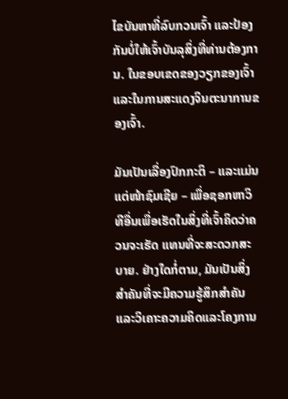ໄຂບັນຫາທີ່ລົບກວນເຈົ້າ ແລະປ້ອງກັນບໍ່ໃຫ້ເຈົ້າບັນລຸສິ່ງທີ່ທ່ານຕ້ອງການ. ໃນຂອບເຂດຂອງວຽກຂອງເຈົ້າ ແລະໃນການສະແດງຈິນຕະນາການຂອງເຈົ້າ.

ມັນເປັນເລື່ອງປົກກະຕິ – ແລະແມ່ນແຕ່ໜ້າຊົມເຊີຍ – ເພື່ອຊອກຫາວິທີອື່ນເພື່ອເຮັດໃນສິ່ງທີ່ເຈົ້າຄິດວ່າຄວນຈະເຮັດ ແທນທີ່ຈະສະດວກສະບາຍ. ຢ່າງໃດກໍ່ຕາມ, ມັນເປັນສິ່ງສໍາຄັນທີ່ຈະມີຄວາມຮູ້ສຶກສໍາຄັນແລະວິເຄາະຄວາມຄິດແລະໂຄງການ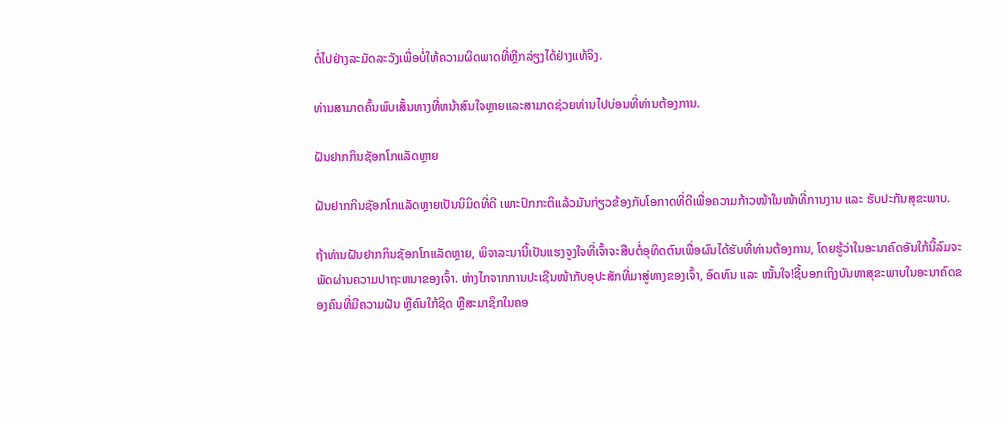ຕໍ່ໄປຢ່າງລະມັດລະວັງເພື່ອບໍ່ໃຫ້ຄວາມຜິດພາດທີ່ຫຼີກລ່ຽງໄດ້ຢ່າງແທ້ຈິງ.

ທ່ານສາມາດຄົ້ນພົບເສັ້ນທາງທີ່ຫນ້າສົນໃຈຫຼາຍແລະສາມາດຊ່ວຍທ່ານໄປບ່ອນທີ່ທ່ານຕ້ອງການ.

ຝັນຢາກກິນຊັອກໂກແລັດຫຼາຍ

ຝັນຢາກກິນຊັອກໂກແລັດຫຼາຍເປັນນິມິດທີ່ດີ ເພາະປົກກະຕິແລ້ວມັນກ່ຽວຂ້ອງກັບໂອກາດທີ່ດີເພື່ອຄວາມກ້າວໜ້າໃນໜ້າທີ່ການງານ ແລະ ຮັບປະກັນສຸຂະພາບ.

ຖ້າທ່ານຝັນຢາກກິນຊັອກໂກແລັດຫຼາຍ, ພິຈາລະນານີ້ເປັນແຮງຈູງໃຈທີ່ເຈົ້າຈະສືບຕໍ່ອຸທິດຕົນເພື່ອຜົນໄດ້ຮັບທີ່ທ່ານຕ້ອງການ, ໂດຍຮູ້ວ່າໃນອະນາຄົດອັນໃກ້ນີ້ລົມຈະພັດຜ່ານຄວາມປາຖະຫນາຂອງເຈົ້າ. ຫ່າງໄກຈາກການປະເຊີນໜ້າກັບອຸປະສັກທີ່ມາສູ່ທາງຂອງເຈົ້າ, ອົດທົນ ແລະ ໝັ້ນໃຈ!ຊີ້ບອກເຖິງບັນຫາສຸຂະພາບໃນອະນາຄົດຂອງຄົນທີ່ມີຄວາມຝັນ ຫຼືຄົນໃກ້ຊິດ ຫຼືສະມາຊິກໃນຄອ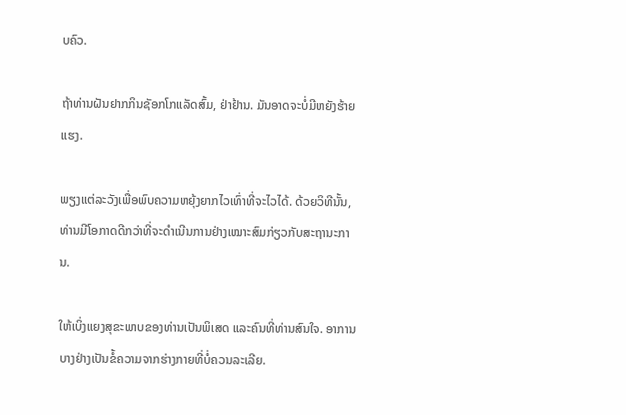ບຄົວ.

ຖ້າທ່ານຝັນຢາກກິນຊັອກໂກແລັດສົ້ມ, ຢ່າຢ້ານ. ມັນອາດຈະບໍ່ມີຫຍັງຮ້າຍແຮງ.

ພຽງແຕ່ລະວັງເພື່ອພົບຄວາມຫຍຸ້ງຍາກໄວເທົ່າທີ່ຈະໄວໄດ້. ດ້ວຍວິທີນັ້ນ, ທ່ານມີໂອກາດດີກວ່າທີ່ຈະດຳເນີນການຢ່າງເໝາະສົມກ່ຽວກັບສະຖານະການ.

ໃຫ້ເບິ່ງແຍງສຸຂະພາບຂອງທ່ານເປັນພິເສດ ແລະຄົນທີ່ທ່ານສົນໃຈ. ອາການບາງຢ່າງເປັນຂໍ້ຄວາມຈາກຮ່າງກາຍທີ່ບໍ່ຄວນລະເລີຍ.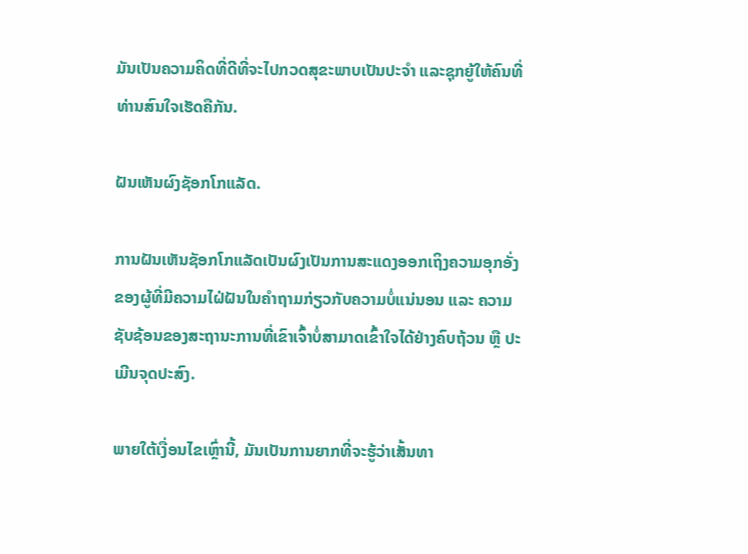ມັນເປັນຄວາມຄິດທີ່ດີທີ່ຈະໄປກວດສຸຂະພາບເປັນປະຈຳ ແລະຊຸກຍູ້ໃຫ້ຄົນທີ່ທ່ານສົນໃຈເຮັດຄືກັນ.

ຝັນເຫັນຜົງຊັອກໂກແລັດ.

ການຝັນເຫັນຊັອກໂກແລັດເປັນຜົງເປັນການສະແດງອອກເຖິງຄວາມອຸກອັ່ງຂອງຜູ້ທີ່ມີຄວາມໄຝ່ຝັນໃນຄຳຖາມກ່ຽວກັບຄວາມບໍ່ແນ່ນອນ ແລະ ຄວາມຊັບຊ້ອນຂອງສະຖານະການທີ່ເຂົາເຈົ້າບໍ່ສາມາດເຂົ້າໃຈໄດ້ຢ່າງຄົບຖ້ວນ ຫຼື ປະເມີນຈຸດປະສົງ.

ພາຍໃຕ້ເງື່ອນໄຂເຫຼົ່ານີ້, ມັນເປັນການຍາກທີ່ຈະຮູ້ວ່າເສັ້ນທາ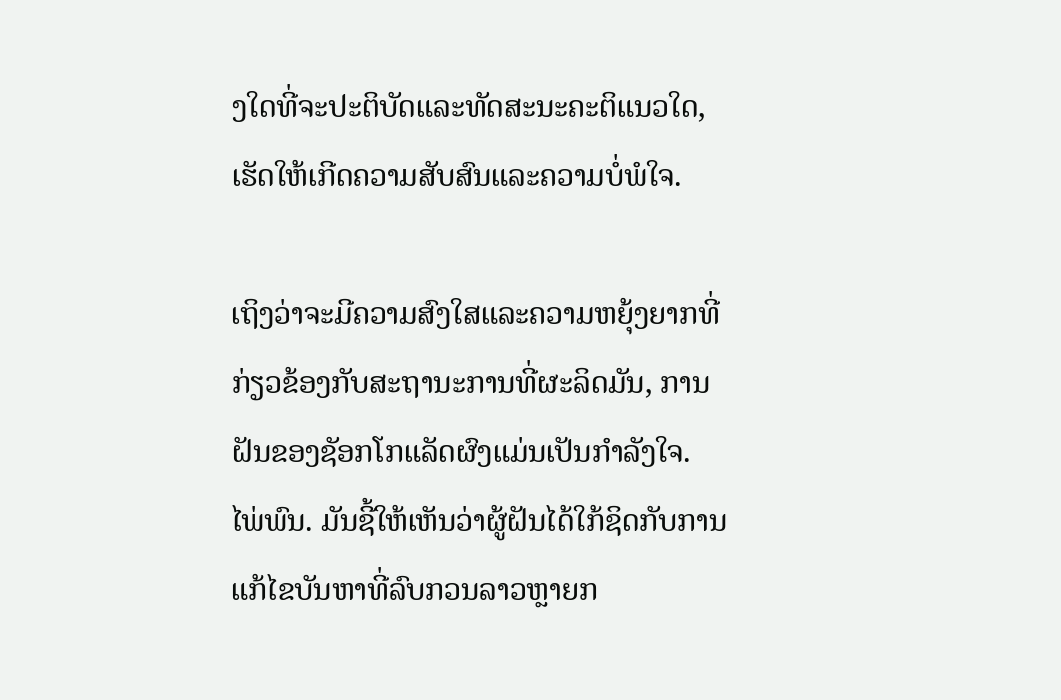ງໃດທີ່ຈະປະຕິບັດແລະທັດສະນະຄະຕິແນວໃດ, ເຮັດໃຫ້ເກີດຄວາມສັບສົນແລະຄວາມບໍ່ພໍໃຈ.

ເຖິງວ່າຈະມີຄວາມສົງໃສແລະຄວາມຫຍຸ້ງຍາກທີ່ກ່ຽວຂ້ອງກັບສະຖານະການທີ່ຜະລິດມັນ, ການຝັນຂອງຊັອກໂກແລັດຜົງແມ່ນເປັນກໍາລັງໃຈ. ໄພ່ພົນ. ມັນຊີ້ໃຫ້ເຫັນວ່າຜູ້ຝັນໄດ້ໃກ້ຊິດກັບການແກ້ໄຂບັນຫາທີ່ລົບກວນລາວຫຼາຍກ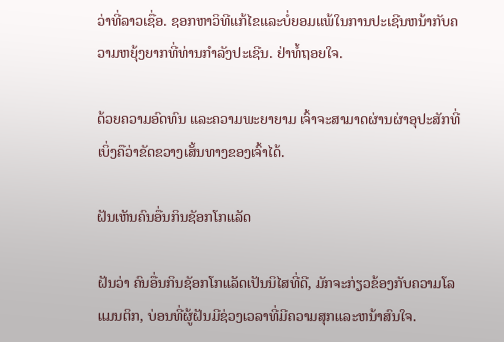ວ່າທີ່ລາວເຊື່ອ. ຊອກຫາວິທີແກ້ໄຂແລະບໍ່ຍອມແພ້ໃນການປະເຊີນຫນ້າກັບຄວາມຫຍຸ້ງຍາກທີ່ທ່ານກໍາລັງປະເຊີນ. ຢ່າທໍ້ຖອຍໃຈ.

ດ້ວຍຄວາມອົດທົນ ແລະຄວາມພະຍາຍາມ ເຈົ້າຈະສາມາດຜ່ານຜ່າອຸປະສັກທີ່ເບິ່ງຄືວ່າຂັດຂວາງເສັ້ນທາງຂອງເຈົ້າໄດ້.

ຝັນເຫັນຄົນອື່ນກິນຊັອກໂກແລັດ

ຝັນວ່າ ຄົນອື່ນກິນຊັອກໂກແລັດເປັນນິໄສທີ່ດີ, ມັກຈະກ່ຽວຂ້ອງກັບຄວາມໂລແມນຕິກ, ບ່ອນທີ່ຜູ້ຝັນມີຊ່ວງເວລາທີ່ມີຄວາມສຸກແລະຫນ້າສົນໃຈ.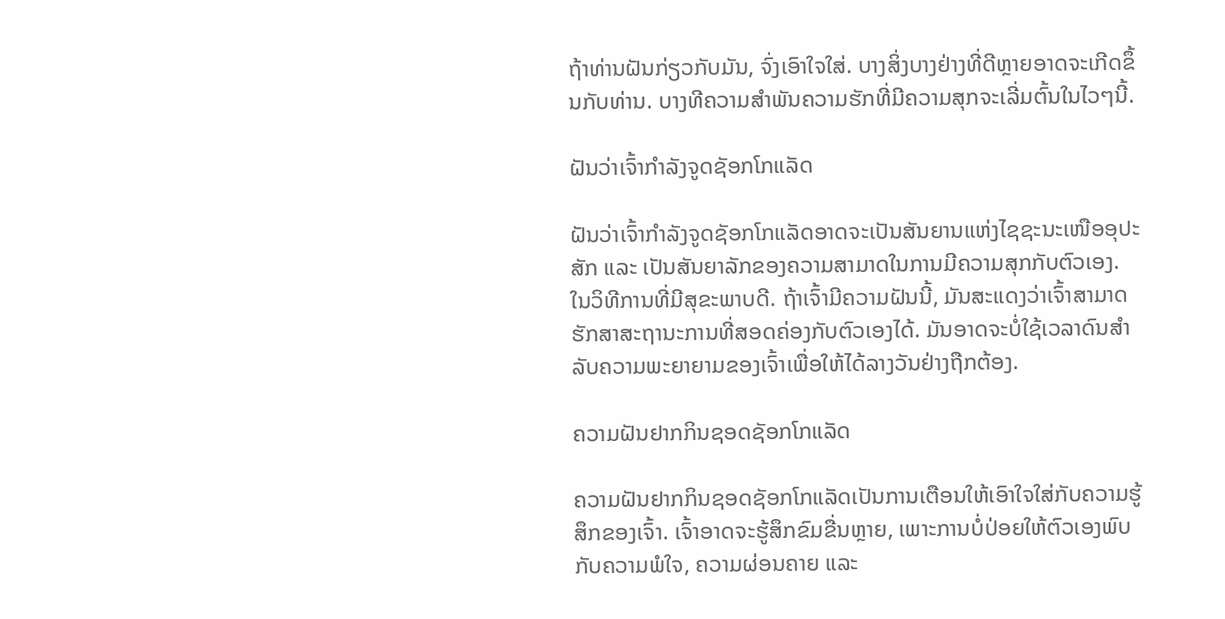ຖ້າທ່ານຝັນກ່ຽວກັບມັນ, ຈົ່ງເອົາໃຈໃສ່. ບາງສິ່ງບາງຢ່າງທີ່ດີຫຼາຍອາດຈະເກີດຂຶ້ນກັບທ່ານ. ບາງທີຄວາມສຳພັນຄວາມຮັກທີ່ມີຄວາມສຸກຈະເລີ່ມຕົ້ນໃນໄວໆນີ້.

ຝັນວ່າເຈົ້າກຳລັງຈູດຊັອກໂກແລັດ

ຝັນວ່າເຈົ້າກຳລັງຈູດຊັອກໂກແລັດອາດຈະເປັນສັນຍານແຫ່ງໄຊຊະນະເໜືອອຸປະສັກ ແລະ ເປັນສັນຍາລັກຂອງຄວາມສາມາດໃນການມີຄວາມສຸກກັບຕົວເອງ. ໃນວິທີການທີ່ມີສຸຂະພາບດີ. ຖ້າເຈົ້າມີຄວາມຝັນນີ້, ມັນສະແດງວ່າເຈົ້າສາມາດຮັກສາສະຖານະການທີ່ສອດຄ່ອງກັບຕົວເອງໄດ້. ມັນອາດຈະບໍ່ໃຊ້ເວລາດົນສໍາລັບຄວາມພະຍາຍາມຂອງເຈົ້າເພື່ອໃຫ້ໄດ້ລາງວັນຢ່າງຖືກຕ້ອງ.

ຄວາມຝັນຢາກກິນຊອດຊັອກໂກແລັດ

ຄວາມຝັນຢາກກິນຊອດຊັອກໂກແລັດເປັນການເຕືອນໃຫ້ເອົາໃຈໃສ່ກັບຄວາມຮູ້ສຶກຂອງເຈົ້າ. ເຈົ້າອາດຈະຮູ້ສຶກຂົມຂື່ນຫຼາຍ, ເພາະການບໍ່ປ່ອຍໃຫ້ຕົວເອງພົບກັບຄວາມພໍໃຈ, ຄວາມຜ່ອນຄາຍ ແລະ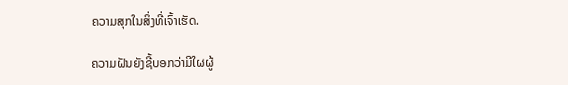ຄວາມສຸກໃນສິ່ງທີ່ເຈົ້າເຮັດ.

ຄວາມຝັນຍັງຊີ້ບອກວ່າມີໃຜຜູ້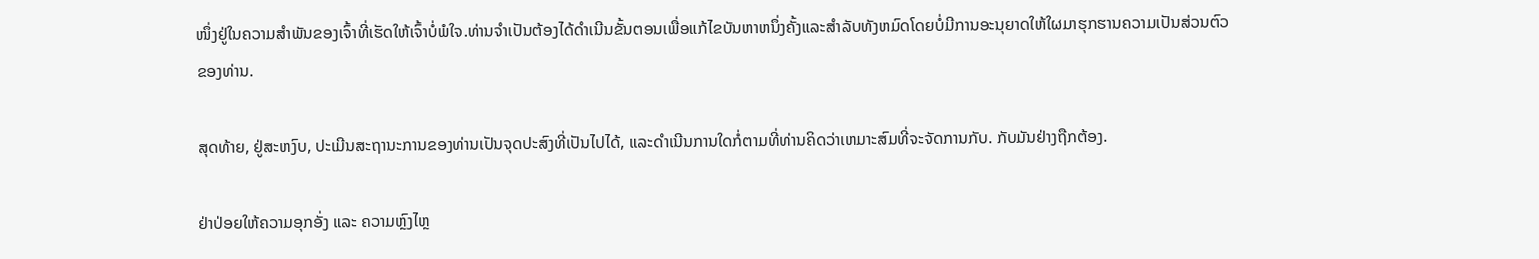ໜຶ່ງຢູ່ໃນຄວາມສຳພັນຂອງເຈົ້າທີ່ເຮັດໃຫ້ເຈົ້າບໍ່ພໍໃຈ.ທ່ານຈໍາເປັນຕ້ອງໄດ້ດໍາເນີນຂັ້ນຕອນເພື່ອແກ້ໄຂບັນຫາຫນຶ່ງຄັ້ງແລະສໍາລັບທັງຫມົດໂດຍບໍ່ມີການອະນຸຍາດໃຫ້ໃຜມາຮຸກຮານຄວາມເປັນສ່ວນຕົວຂອງທ່ານ.

ສຸດທ້າຍ, ຢູ່ສະຫງົບ, ປະເມີນສະຖານະການຂອງທ່ານເປັນຈຸດປະສົງທີ່ເປັນໄປໄດ້, ແລະດໍາເນີນການໃດກໍ່ຕາມທີ່ທ່ານຄິດວ່າເຫມາະສົມທີ່ຈະຈັດການກັບ. ກັບມັນຢ່າງຖືກຕ້ອງ.

ຢ່າປ່ອຍໃຫ້ຄວາມອຸກອັ່ງ ແລະ ຄວາມຫຼົງໄຫຼ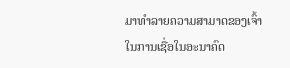ມາທຳລາຍຄວາມສາມາດຂອງເຈົ້າໃນການເຊື່ອໃນອະນາຄົດ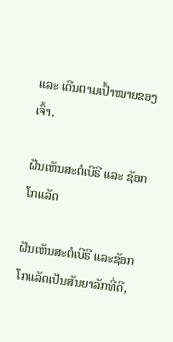ແລະ ເດີນຕາມເປົ້າໝາຍຂອງເຈົ້າ.

ຝັນເຫັນສະຕໍເບີຣີ ແລະ ຊັອກໂກແລັດ

ຝັນເຫັນສະຕໍເບີຣີ ແລະຊັອກໂກແລັດເປັນສັນຍາລັກທີ່ດີ,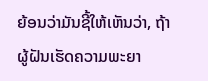ຍ້ອນວ່າມັນຊີ້ໃຫ້ເຫັນວ່າ, ຖ້າຜູ້ຝັນເຮັດຄວາມພະຍາ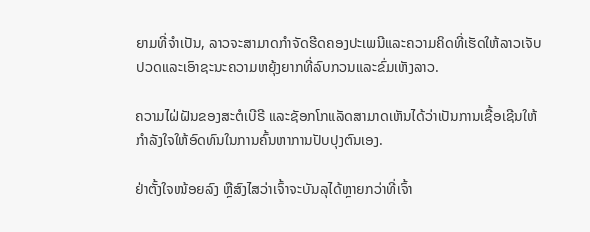ຍາມທີ່ຈໍາເປັນ, ລາວຈະສາມາດກໍາຈັດຮີດຄອງປະເພນີແລະຄວາມຄິດທີ່ເຮັດໃຫ້ລາວເຈັບປວດແລະເອົາຊະນະຄວາມຫຍຸ້ງຍາກທີ່ລົບກວນແລະຂົ່ມເຫັງລາວ.

ຄວາມໄຝ່ຝັນຂອງສະຕໍເບີຣີ ແລະຊັອກໂກແລັດສາມາດເຫັນໄດ້ວ່າເປັນການເຊື້ອເຊີນໃຫ້ກຳລັງໃຈໃຫ້ອົດທົນໃນການຄົ້ນຫາການປັບປຸງຕົນເອງ.

ຢ່າຕັ້ງໃຈໜ້ອຍລົງ ຫຼືສົງໄສວ່າເຈົ້າຈະບັນລຸໄດ້ຫຼາຍກວ່າທີ່ເຈົ້າ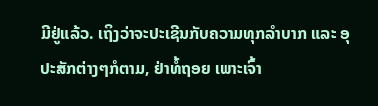ມີຢູ່ແລ້ວ. ເຖິງວ່າຈະປະເຊີນກັບຄວາມທຸກລຳບາກ ແລະ ອຸປະສັກຕ່າງໆກໍຕາມ, ຢ່າທໍ້ຖອຍ ເພາະເຈົ້າ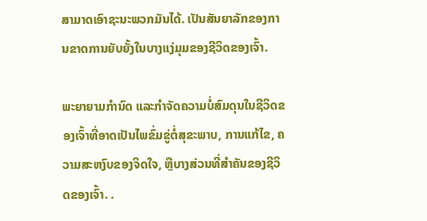ສາມາດເອົາຊະນະພວກມັນໄດ້. ເປັນສັນຍາລັກຂອງການຂາດການຍັບຍັ້ງໃນບາງແງ່ມຸມຂອງຊີວິດຂອງເຈົ້າ.

ພະຍາຍາມກໍານົດ ແລະກໍາຈັດຄວາມບໍ່ສົມດຸນໃນຊີວິດຂອງເຈົ້າທີ່ອາດເປັນໄພຂົ່ມຂູ່ຕໍ່ສຸຂະພາບ, ການແກ້ໄຂ, ຄວາມສະຫງົບຂອງຈິດໃຈ, ຫຼືບາງສ່ວນທີ່ສໍາຄັນຂອງຊີວິດຂອງເຈົ້າ. .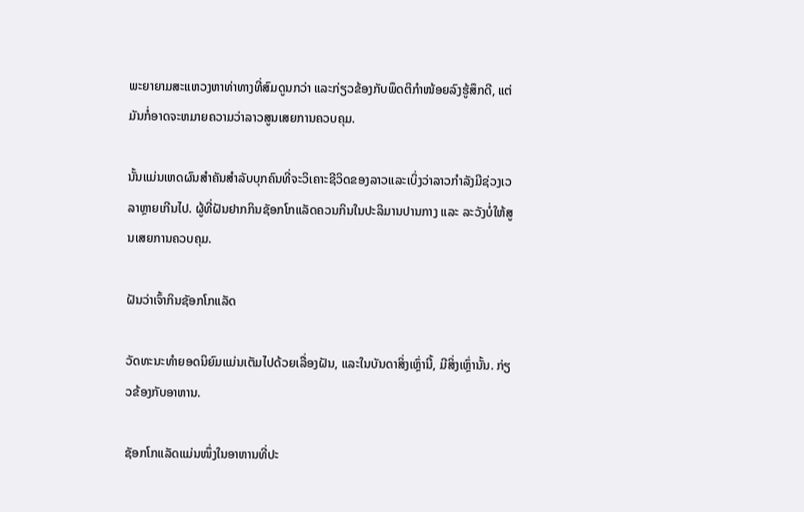ພະຍາຍາມສະແຫວງຫາທ່າທາງທີ່ສົມດູນກວ່າ ແລະກ່ຽວຂ້ອງກັບພຶດຕິກຳໜ້ອຍລົງຮູ້ສຶກດີ, ແຕ່ມັນກໍ່ອາດຈະຫມາຍຄວາມວ່າລາວສູນເສຍການຄວບຄຸມ.

ນັ້ນແມ່ນເຫດຜົນສໍາຄັນສໍາລັບບຸກຄົນທີ່ຈະວິເຄາະຊີວິດຂອງລາວແລະເບິ່ງວ່າລາວກໍາລັງມີຊ່ວງເວລາຫຼາຍເກີນໄປ. ຜູ້ທີ່ຝັນຢາກກິນຊັອກໂກແລັດຄວນກິນໃນປະລິມານປານກາງ ແລະ ລະວັງບໍ່ໃຫ້ສູນເສຍການຄວບຄຸມ.

ຝັນວ່າເຈົ້າກິນຊັອກໂກແລັດ

ວັດທະນະທຳຍອດນິຍົມແມ່ນເຕັມໄປດ້ວຍເລື່ອງຝັນ, ແລະໃນບັນດາສິ່ງເຫຼົ່ານີ້, ມີສິ່ງເຫຼົ່ານັ້ນ. ກ່ຽວຂ້ອງກັບອາຫານ.

ຊັອກໂກແລັດແມ່ນໜຶ່ງໃນອາຫານທີ່ປະ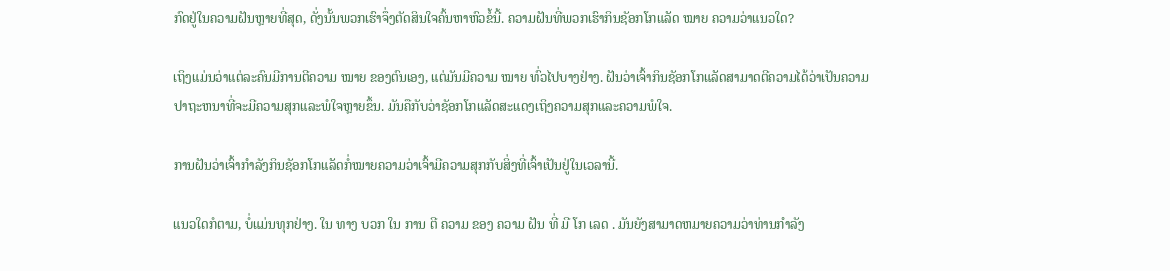ກົດຢູ່ໃນຄວາມຝັນຫຼາຍທີ່ສຸດ, ດັ່ງນັ້ນພວກເຮົາຈຶ່ງຕັດສິນໃຈຄົ້ນຫາຫົວຂໍ້ນີ້. ຄວາມຝັນທີ່ພວກເຮົາກິນຊັອກໂກແລັດ ໝາຍ ຄວາມວ່າແນວໃດ?

ເຖິງແມ່ນວ່າແຕ່ລະຄົນມີການຕີຄວາມ ໝາຍ ຂອງຕົນເອງ, ແຕ່ມັນມີຄວາມ ໝາຍ ທົ່ວໄປບາງຢ່າງ. ຝັນວ່າເຈົ້າກິນຊັອກໂກແລັດສາມາດຕີຄວາມໄດ້ວ່າເປັນຄວາມປາຖະຫນາທີ່ຈະມີຄວາມສຸກແລະພໍໃຈຫຼາຍຂຶ້ນ. ມັນຄືກັບວ່າຊັອກໂກແລັດສະແດງເຖິງຄວາມສຸກແລະຄວາມພໍໃຈ.

ການຝັນວ່າເຈົ້າກຳລັງກິນຊັອກໂກແລັດກໍ່ໝາຍຄວາມວ່າເຈົ້າມີຄວາມສຸກກັບສິ່ງທີ່ເຈົ້າເປັນຢູ່ໃນເວລານີ້.

ແນວໃດກໍຕາມ, ບໍ່ແມ່ນທຸກຢ່າງ. ໃນ ທາງ ບວກ ໃນ ການ ຕີ ຄວາມ ຂອງ ຄວາມ ຝັນ ທີ່ ມີ ໂກ ເລດ . ມັນຍັງສາມາດຫມາຍຄວາມວ່າທ່ານກໍາລັງ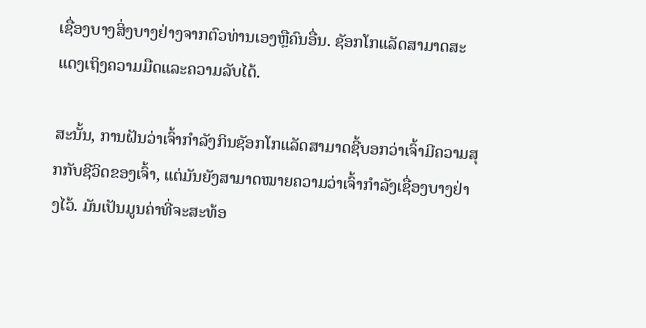ເຊື່ອງບາງສິ່ງບາງຢ່າງຈາກຕົວທ່ານເອງຫຼືຄົນອື່ນ. ຊັອກໂກແລັດສາມາດສະແດງເຖິງຄວາມມືດແລະຄວາມລັບໄດ້.

ສະນັ້ນ, ການຝັນວ່າເຈົ້າກຳລັງກິນຊັອກໂກແລັດສາມາດຊີ້ບອກວ່າເຈົ້າມີຄວາມສຸກກັບຊີວິດຂອງເຈົ້າ, ແຕ່ມັນຍັງສາມາດໝາຍຄວາມວ່າເຈົ້າກຳລັງເຊື່ອງບາງຢ່າງໄວ້. ມັນເປັນມູນຄ່າທີ່ຈະສະທ້ອ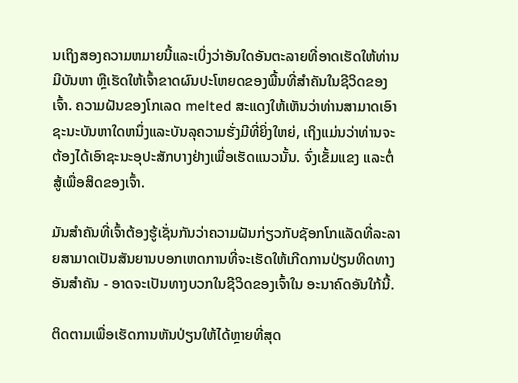ນເຖິງສອງຄວາມຫມາຍນີ້ແລະເບິ່ງວ່າອັນໃດອັນຕະລາຍທີ່ອາດເຮັດໃຫ້ທ່ານມີບັນຫາ ຫຼືເຮັດໃຫ້ເຈົ້າຂາດຜົນປະໂຫຍດຂອງພື້ນທີ່ສຳຄັນໃນຊີວິດຂອງເຈົ້າ. ຄວາມຝັນຂອງໂກເລດ melted ສະແດງໃຫ້ເຫັນວ່າທ່ານສາມາດເອົາຊະນະບັນຫາໃດຫນຶ່ງແລະບັນລຸຄວາມຮັ່ງມີທີ່ຍິ່ງໃຫຍ່, ເຖິງແມ່ນວ່າທ່ານຈະຕ້ອງໄດ້ເອົາຊະນະອຸປະສັກບາງຢ່າງເພື່ອເຮັດແນວນັ້ນ. ຈົ່ງເຂັ້ມແຂງ ແລະຕໍ່ສູ້ເພື່ອສິດຂອງເຈົ້າ.

ມັນສຳຄັນທີ່ເຈົ້າຕ້ອງຮູ້ເຊັ່ນກັນວ່າຄວາມຝັນກ່ຽວກັບຊັອກໂກແລັດທີ່ລະລາຍສາມາດເປັນສັນຍານບອກເຫດການທີ່ຈະເຮັດໃຫ້ເກີດການປ່ຽນທິດທາງອັນສຳຄັນ - ອາດຈະເປັນທາງບວກໃນຊີວິດຂອງເຈົ້າໃນ ອະນາຄົດອັນໃກ້ນີ້.

ຕິດຕາມເພື່ອເຮັດການຫັນປ່ຽນໃຫ້ໄດ້ຫຼາຍທີ່ສຸດ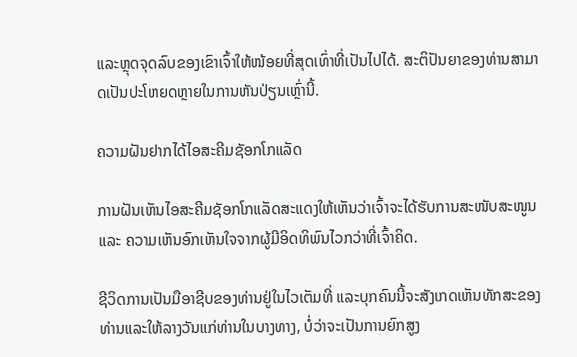ແລະຫຼຸດຈຸດລົບຂອງເຂົາເຈົ້າໃຫ້ໜ້ອຍທີ່ສຸດເທົ່າທີ່ເປັນໄປໄດ້. ສະຕິປັນຍາຂອງທ່ານສາມາດເປັນປະໂຫຍດຫຼາຍໃນການຫັນປ່ຽນເຫຼົ່ານີ້.

ຄວາມຝັນຢາກໄດ້ໄອສະຄີມຊັອກໂກແລັດ

ການຝັນເຫັນໄອສະຄີມຊັອກໂກແລັດສະແດງໃຫ້ເຫັນວ່າເຈົ້າຈະໄດ້ຮັບການສະໜັບສະໜູນ ແລະ ຄວາມເຫັນອົກເຫັນໃຈຈາກຜູ້ມີອິດທິພົນໄວກວ່າທີ່ເຈົ້າຄິດ.

ຊີວິດການເປັນມືອາຊີບຂອງທ່ານຢູ່ໃນໄວເຕັມທີ່ ແລະບຸກຄົນນີ້ຈະສັງເກດເຫັນທັກສະຂອງທ່ານແລະໃຫ້ລາງວັນແກ່ທ່ານໃນບາງທາງ, ບໍ່ວ່າຈະເປັນການຍົກສູງ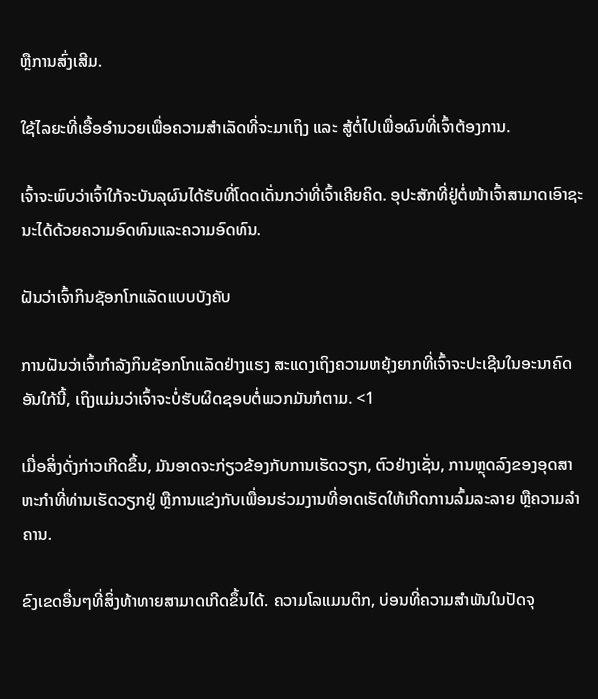ຫຼືການສົ່ງເສີມ.

ໃຊ້ໄລຍະທີ່ເອື້ອອໍານວຍເພື່ອຄວາມສໍາເລັດທີ່ຈະມາເຖິງ ແລະ ສູ້ຕໍ່ໄປເພື່ອຜົນທີ່ເຈົ້າຕ້ອງການ.

ເຈົ້າຈະພົບວ່າເຈົ້າໃກ້ຈະບັນລຸຜົນໄດ້ຮັບທີ່ໂດດເດັ່ນກວ່າທີ່ເຈົ້າເຄີຍຄິດ. ອຸປະສັກທີ່ຢູ່ຕໍ່ໜ້າເຈົ້າສາມາດເອົາຊະນະໄດ້ດ້ວຍຄວາມອົດທົນແລະຄວາມອົດທົນ.

ຝັນວ່າເຈົ້າກິນຊັອກໂກແລັດແບບບັງຄັບ

ການຝັນວ່າເຈົ້າກຳລັງກິນຊັອກໂກແລັດຢ່າງແຮງ ສະແດງເຖິງຄວາມຫຍຸ້ງຍາກທີ່ເຈົ້າຈະປະເຊີນໃນອະນາຄົດອັນໃກ້ນີ້, ເຖິງແມ່ນວ່າເຈົ້າຈະບໍ່ຮັບຜິດຊອບຕໍ່ພວກມັນກໍຕາມ. <1

ເມື່ອສິ່ງດັ່ງກ່າວເກີດຂຶ້ນ, ມັນອາດຈະກ່ຽວຂ້ອງກັບການເຮັດວຽກ, ຕົວຢ່າງເຊັ່ນ, ການຫຼຸດລົງຂອງອຸດສາຫະກໍາທີ່ທ່ານເຮັດວຽກຢູ່ ຫຼືການແຂ່ງກັບເພື່ອນຮ່ວມງານທີ່ອາດເຮັດໃຫ້ເກີດການລົ້ມລະລາຍ ຫຼືຄວາມລຳຄານ.

ຂົງເຂດອື່ນໆທີ່ສິ່ງທ້າທາຍສາມາດເກີດຂຶ້ນໄດ້. ຄວາມໂລແມນຕິກ, ບ່ອນທີ່ຄວາມສຳພັນໃນປັດຈຸ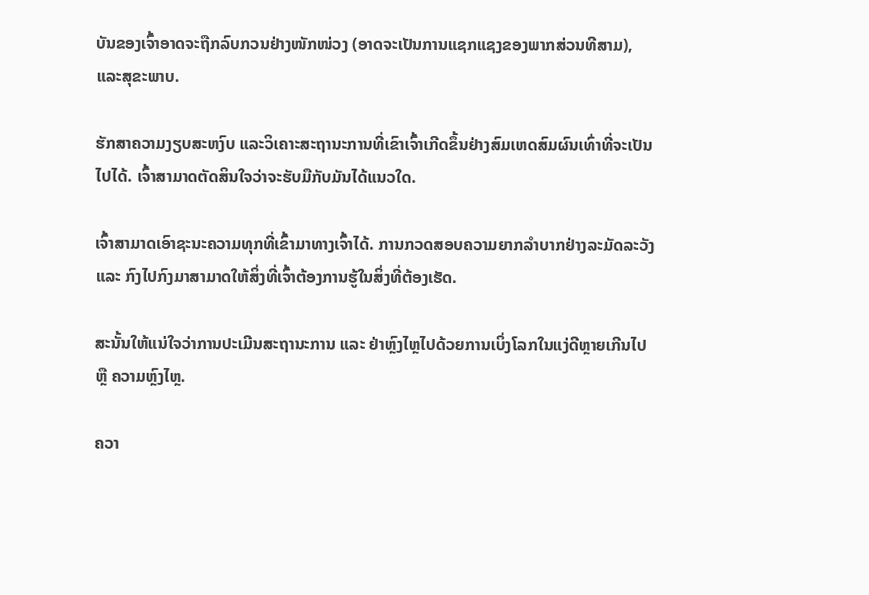ບັນຂອງເຈົ້າອາດຈະຖືກລົບກວນຢ່າງໜັກໜ່ວງ (ອາດຈະເປັນການແຊກແຊງຂອງພາກສ່ວນທີສາມ), ແລະສຸຂະພາບ.

ຮັກສາຄວາມງຽບສະຫງົບ ແລະວິເຄາະສະຖານະການທີ່ເຂົາເຈົ້າເກີດຂຶ້ນຢ່າງສົມເຫດສົມຜົນເທົ່າທີ່ຈະເປັນໄປໄດ້. ເຈົ້າສາມາດຕັດສິນໃຈວ່າຈະຮັບມືກັບມັນໄດ້ແນວໃດ.

ເຈົ້າສາມາດເອົາຊະນະຄວາມທຸກທີ່ເຂົ້າມາທາງເຈົ້າໄດ້. ການກວດສອບຄວາມຍາກລຳບາກຢ່າງລະມັດລະວັງ ແລະ ກົງໄປກົງມາສາມາດໃຫ້ສິ່ງທີ່ເຈົ້າຕ້ອງການຮູ້ໃນສິ່ງທີ່ຕ້ອງເຮັດ.

ສະນັ້ນໃຫ້ແນ່ໃຈວ່າການປະເມີນສະຖານະການ ແລະ ຢ່າຫຼົງໄຫຼໄປດ້ວຍການເບິ່ງໂລກໃນແງ່ດີຫຼາຍເກີນໄປ ຫຼື ຄວາມຫຼົງໄຫຼ.

ຄວາ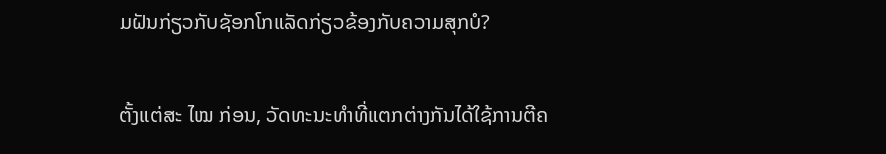ມຝັນກ່ຽວກັບຊັອກໂກແລັດກ່ຽວຂ້ອງກັບຄວາມສຸກບໍ?

ຕັ້ງແຕ່ສະ ໄໝ ກ່ອນ, ວັດທະນະທໍາທີ່ແຕກຕ່າງກັນໄດ້ໃຊ້ການຕີຄ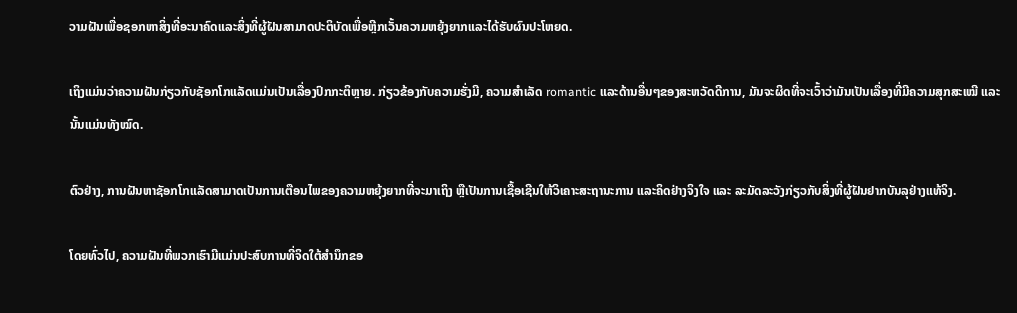ວາມຝັນເພື່ອຊອກຫາສິ່ງທີ່ອະນາຄົດແລະສິ່ງທີ່ຜູ້ຝັນສາມາດປະຕິບັດເພື່ອຫຼີກເວັ້ນຄວາມຫຍຸ້ງຍາກແລະໄດ້ຮັບຜົນປະໂຫຍດ.

ເຖິງແມ່ນວ່າຄວາມຝັນກ່ຽວກັບຊັອກໂກແລັດແມ່ນເປັນເລື່ອງປົກກະຕິຫຼາຍ. ກ່ຽວຂ້ອງກັບຄວາມຮັ່ງມີ, ຄວາມສໍາເລັດ romantic ແລະດ້ານອື່ນໆຂອງສະຫວັດດີການ, ມັນຈະຜິດທີ່ຈະເວົ້າວ່າມັນເປັນເລື່ອງທີ່ມີຄວາມສຸກສະເໝີ ແລະນັ້ນແມ່ນທັງໝົດ.

ຕົວຢ່າງ, ການຝັນຫາຊັອກໂກແລັດສາມາດເປັນການເຕືອນໄພຂອງຄວາມຫຍຸ້ງຍາກທີ່ຈະມາເຖິງ ຫຼືເປັນການເຊື້ອເຊີນໃຫ້ວິເຄາະສະຖານະການ ແລະຄິດຢ່າງຈິງໃຈ ແລະ ລະມັດລະວັງກ່ຽວກັບສິ່ງທີ່ຜູ້ຝັນຢາກບັນລຸຢ່າງແທ້ຈິງ.

ໂດຍທົ່ວໄປ, ຄວາມຝັນທີ່ພວກເຮົາມີແມ່ນປະສົບການທີ່ຈິດໃຕ້ສໍານຶກຂອ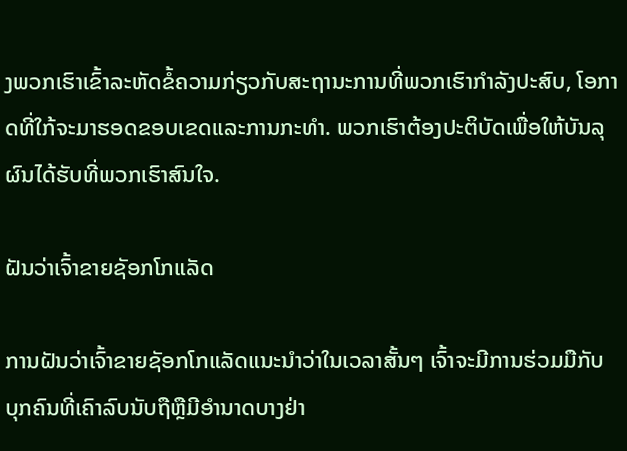ງພວກເຮົາເຂົ້າລະຫັດຂໍ້ຄວາມກ່ຽວກັບສະຖານະການທີ່ພວກເຮົາກໍາລັງປະສົບ, ໂອກາດທີ່ໃກ້ຈະມາຮອດຂອບເຂດແລະການກະທໍາ. ພວກເຮົາຕ້ອງປະຕິບັດເພື່ອໃຫ້ບັນລຸຜົນໄດ້ຮັບທີ່ພວກເຮົາສົນໃຈ.

ຝັນວ່າເຈົ້າຂາຍຊັອກໂກແລັດ

ການຝັນວ່າເຈົ້າຂາຍຊັອກໂກແລັດແນະນຳວ່າໃນເວລາສັ້ນໆ ເຈົ້າຈະມີການຮ່ວມມືກັບ ບຸກຄົນທີ່ເຄົາລົບນັບຖືຫຼືມີອໍານາດບາງຢ່າ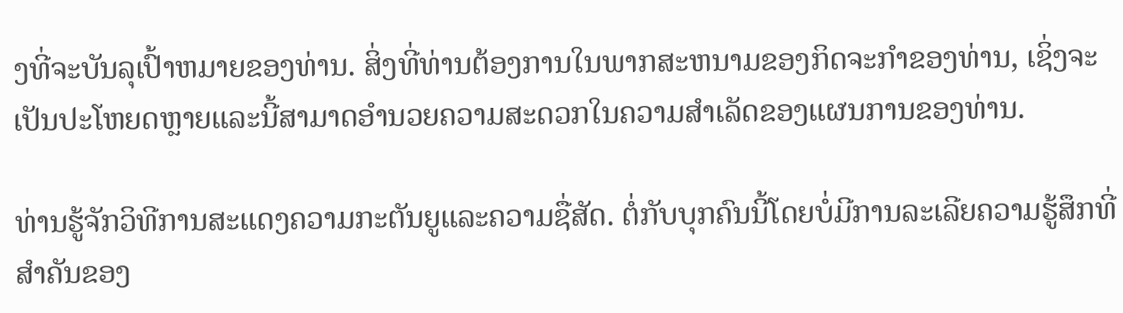ງທີ່ຈະບັນລຸເປົ້າຫມາຍຂອງທ່ານ. ສິ່ງທີ່ທ່ານຕ້ອງການໃນພາກສະຫນາມຂອງກິດຈະກໍາຂອງທ່ານ, ເຊິ່ງຈະເປັນປະໂຫຍດຫຼາຍແລະນີ້ສາມາດອໍານວຍຄວາມສະດວກໃນຄວາມສໍາເລັດຂອງແຜນການຂອງທ່ານ.

ທ່ານຮູ້ຈັກວິທີການສະແດງຄວາມກະຕັນຍູແລະຄວາມຊື່ສັດ. ຕໍ່ກັບບຸກຄົນນີ້ໂດຍບໍ່ມີການລະເລີຍຄວາມຮູ້ສຶກທີ່ສໍາຄັນຂອງ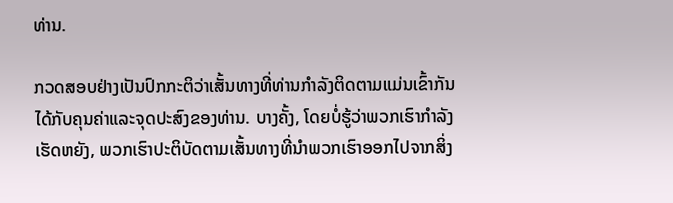ທ່ານ.

ກວດສອບຢ່າງເປັນປົກກະຕິວ່າເສັ້ນທາງທີ່ທ່ານກໍາລັງຕິດຕາມແມ່ນເຂົ້າກັນໄດ້ກັບຄຸນຄ່າແລະຈຸດປະສົງຂອງທ່ານ. ບາງຄັ້ງ, ໂດຍບໍ່ຮູ້ວ່າພວກເຮົາກໍາລັງເຮັດຫຍັງ, ພວກເຮົາປະຕິບັດຕາມເສັ້ນທາງທີ່ນໍາພວກເຮົາອອກໄປຈາກສິ່ງ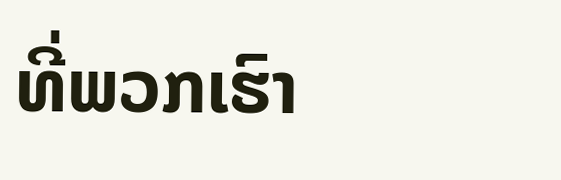ທີ່ພວກເຮົາ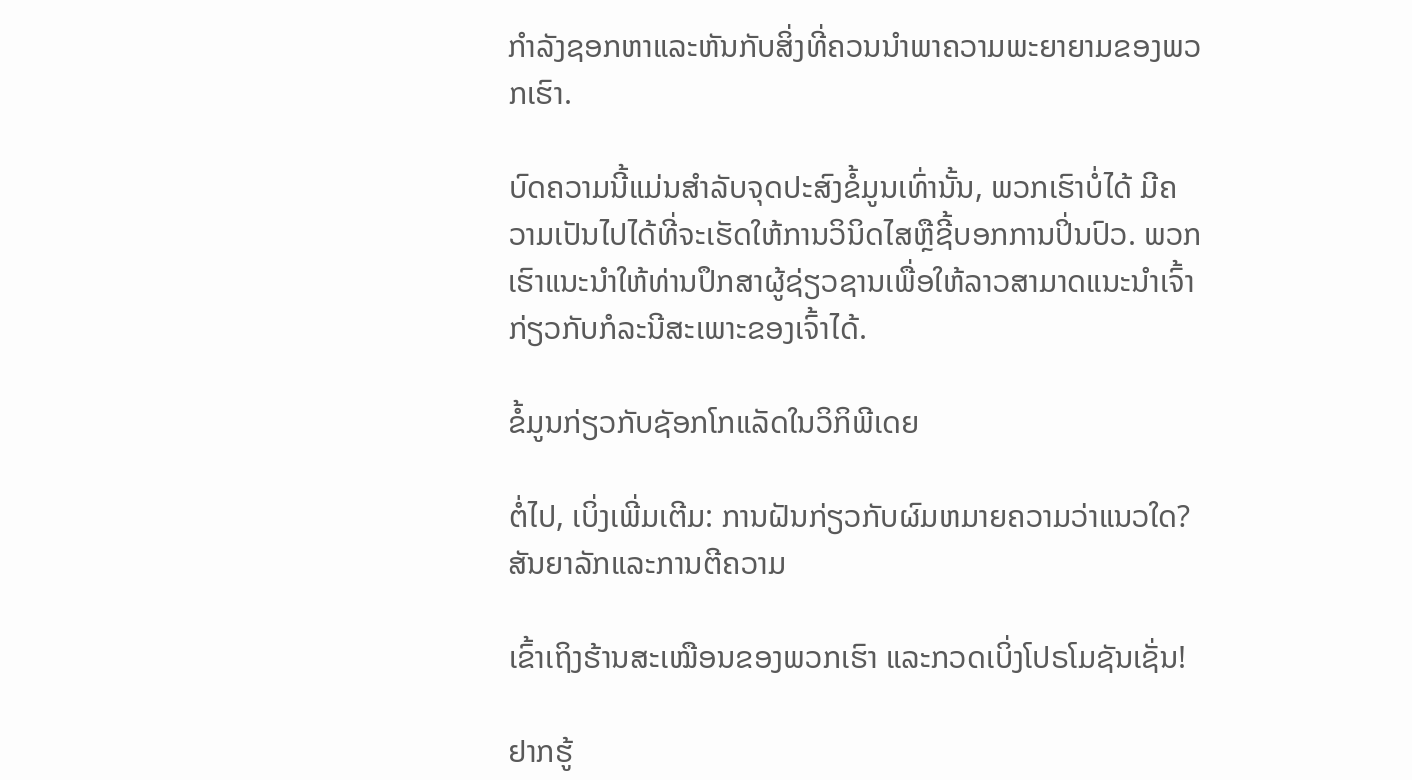ກໍາລັງຊອກຫາແລະຫັນກັບສິ່ງທີ່ຄວນນໍາພາຄວາມພະຍາຍາມຂອງພວກເຮົາ.

ບົດຄວາມນີ້ແມ່ນສໍາລັບຈຸດປະສົງຂໍ້ມູນເທົ່ານັ້ນ, ພວກເຮົາບໍ່ໄດ້ ມີຄວາມເປັນໄປໄດ້ທີ່ຈະເຮັດໃຫ້ການວິນິດໄສຫຼືຊີ້ບອກການປິ່ນປົວ. ພວກເຮົາແນະນໍາໃຫ້ທ່ານປຶກສາຜູ້ຊ່ຽວຊານເພື່ອໃຫ້ລາວສາມາດແນະນຳເຈົ້າກ່ຽວກັບກໍລະນີສະເພາະຂອງເຈົ້າໄດ້.

ຂໍ້ມູນກ່ຽວກັບຊັອກໂກແລັດໃນວິກິພີເດຍ

ຕໍ່ໄປ, ເບິ່ງເພີ່ມເຕີມ: ການຝັນກ່ຽວກັບຜົມຫມາຍຄວາມວ່າແນວໃດ? ສັນຍາລັກແລະການຕີຄວາມ

ເຂົ້າເຖິງຮ້ານສະເໝືອນຂອງພວກເຮົາ ແລະກວດເບິ່ງໂປຣໂມຊັນເຊັ່ນ!

ຢາກຮູ້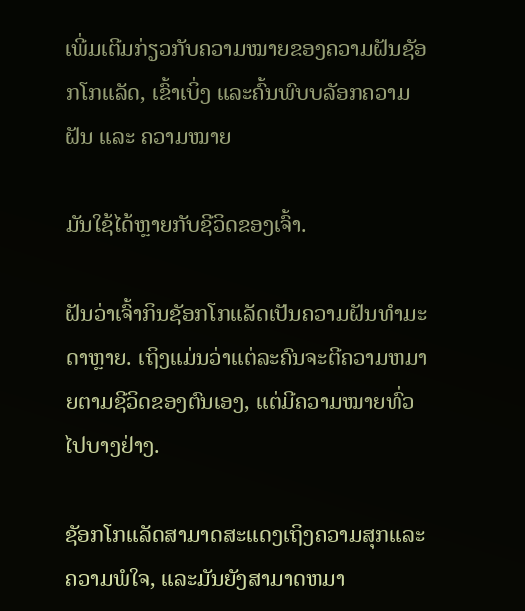ເພີ່ມເຕີມກ່ຽວກັບຄວາມໝາຍຂອງຄວາມຝັນຊັອກໂກແລັດ, ເຂົ້າເບິ່ງ ແລະຄົ້ນພົບບລັອກຄວາມຝັນ ແລະ ຄວາມໝາຍ

ມັນໃຊ້ໄດ້ຫຼາຍກັບຊີວິດຂອງເຈົ້າ.

ຝັນວ່າເຈົ້າກິນຊັອກໂກແລັດເປັນຄວາມຝັນທຳມະດາຫຼາຍ. ເຖິງແມ່ນວ່າແຕ່ລະຄົນຈະຕີຄວາມຫມາຍຕາມຊີວິດຂອງຕົນເອງ, ແຕ່ມີຄວາມໝາຍທົ່ວໄປບາງຢ່າງ.

ຊັອກໂກແລັດສາມາດສະແດງເຖິງຄວາມສຸກແລະຄວາມພໍໃຈ, ແລະມັນຍັງສາມາດຫມາ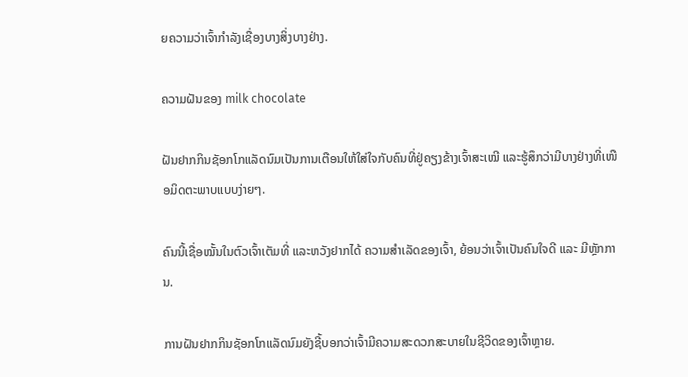ຍຄວາມວ່າເຈົ້າກໍາລັງເຊື່ອງບາງສິ່ງບາງຢ່າງ.

ຄວາມຝັນຂອງ milk chocolate

ຝັນຢາກກິນຊັອກໂກແລັດນົມເປັນການເຕືອນໃຫ້ໃສ່ໃຈກັບຄົນທີ່ຢູ່ຄຽງຂ້າງເຈົ້າສະເໝີ ແລະຮູ້ສຶກວ່າມີບາງຢ່າງທີ່ເໜືອມິດຕະພາບແບບງ່າຍໆ.

ຄົນນີ້ເຊື່ອໝັ້ນໃນຕົວເຈົ້າເຕັມທີ່ ແລະຫວັງຢາກໄດ້ ຄວາມສຳເລັດຂອງເຈົ້າ, ຍ້ອນວ່າເຈົ້າເປັນຄົນໃຈດີ ແລະ ມີຫຼັກການ.

ການຝັນຢາກກິນຊັອກໂກແລັດນົມຍັງຊີ້ບອກວ່າເຈົ້າມີຄວາມສະດວກສະບາຍໃນຊີວິດຂອງເຈົ້າຫຼາຍ.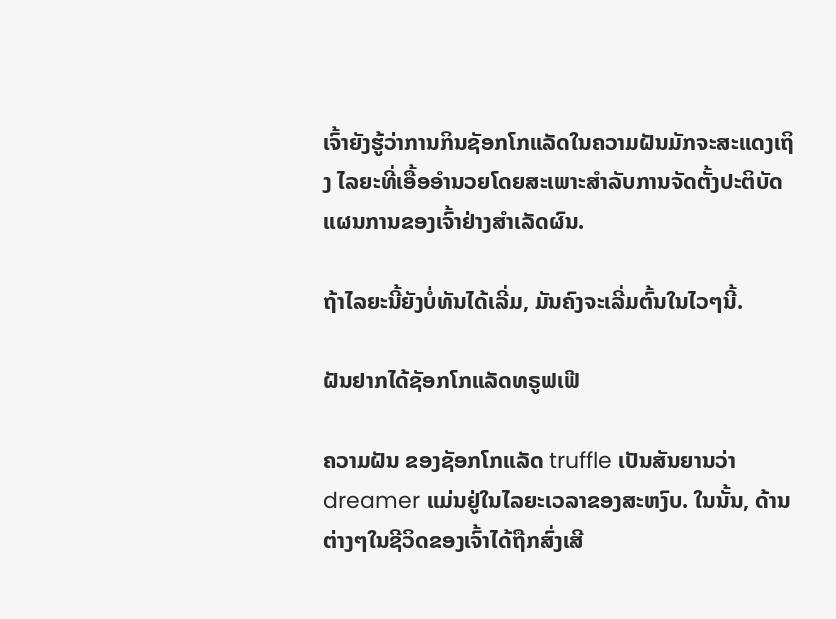ເຈົ້າຍັງຮູ້ວ່າການກິນຊັອກໂກແລັດໃນຄວາມຝັນມັກຈະສະແດງເຖິງ ໄລຍະທີ່ເອື້ອອໍານວຍໂດຍສະເພາະສໍາລັບການຈັດຕັ້ງປະຕິບັດແຜນການຂອງເຈົ້າຢ່າງສໍາເລັດຜົນ.

ຖ້າໄລຍະນີ້ຍັງບໍ່ທັນໄດ້ເລີ່ມ, ມັນຄົງຈະເລີ່ມຕົ້ນໃນໄວໆນີ້.

ຝັນຢາກໄດ້ຊັອກໂກແລັດທຣູຟເຟີ

ຄວາມຝັນ ຂອງຊັອກໂກແລັດ truffle ເປັນສັນຍານວ່າ dreamer ແມ່ນຢູ່ໃນໄລຍະເວລາຂອງສະຫງົບ. ໃນນັ້ນ, ດ້ານຕ່າງໆໃນຊີວິດຂອງເຈົ້າໄດ້ຖືກສົ່ງເສີ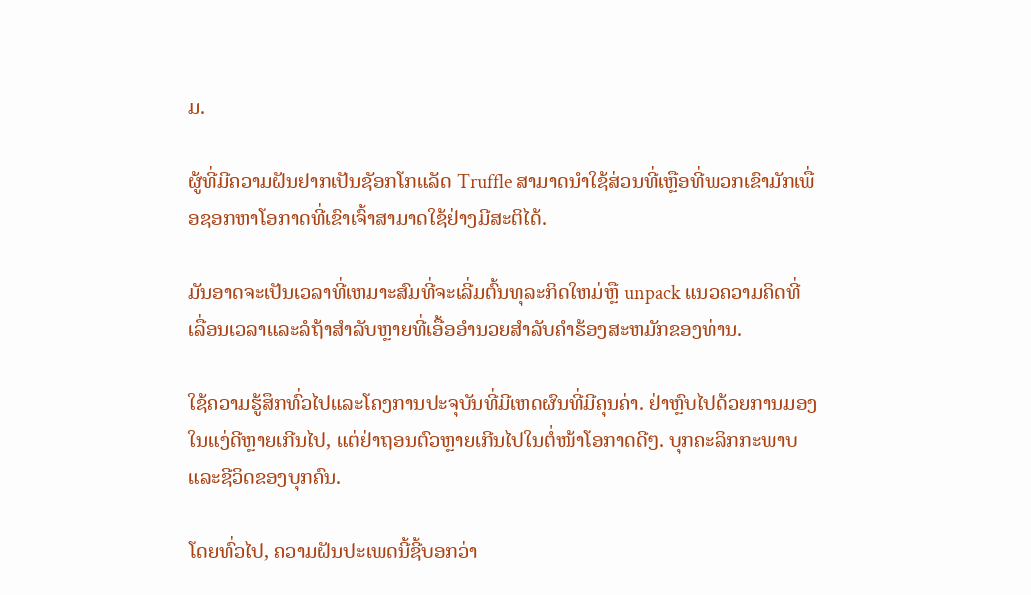ມ.

ຜູ້ທີ່ມີຄວາມຝັນຢາກເປັນຊັອກໂກແລັດ Truffle ສາມາດນຳໃຊ້ສ່ວນທີ່ເຫຼືອທີ່ພວກເຂົາມັກເພື່ອຊອກຫາໂອກາດທີ່ເຂົາເຈົ້າສາມາດໃຊ້ຢ່າງມີສະຕິໄດ້.

ມັນອາດຈະເປັນເວລາທີ່ເຫມາະສົມທີ່ຈະເລີ່ມຕົ້ນທຸລະກິດໃຫມ່ຫຼື unpack ແນວຄວາມຄິດທີ່ເລື່ອນເວລາແລະລໍຖ້າສໍາລັບຫຼາຍທີ່ເອື້ອອໍານວຍສໍາລັບຄໍາຮ້ອງສະຫມັກຂອງທ່ານ.

ໃຊ້ຄວາມຮູ້ສຶກທົ່ວໄປແລະໂຄງການປະຈຸບັນທີ່ມີເຫດຜົນທີ່ມີຄຸນຄ່າ. ຢ່າຫຼົບໄປດ້ວຍການມອງໃນແງ່ດີຫຼາຍເກີນໄປ, ແຕ່ຢ່າຖອນຕົວຫຼາຍເກີນໄປໃນຕໍ່ໜ້າໂອກາດດີໆ. ບຸກຄະລິກກະພາບ ແລະຊີວິດຂອງບຸກຄົນ.

ໂດຍທົ່ວໄປ, ຄວາມຝັນປະເພດນີ້ຊີ້ບອກວ່າ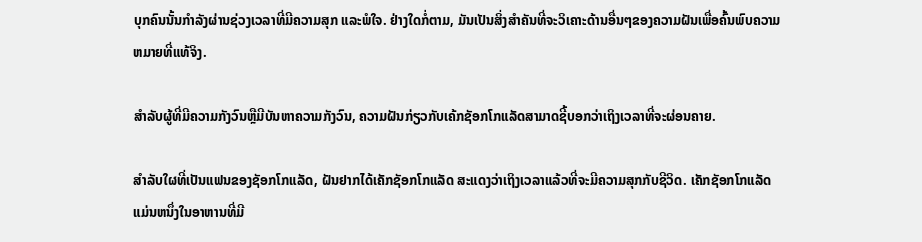ບຸກຄົນນັ້ນກໍາລັງຜ່ານຊ່ວງເວລາທີ່ມີຄວາມສຸກ ແລະພໍໃຈ. ຢ່າງໃດກໍ່ຕາມ, ມັນເປັນສິ່ງສໍາຄັນທີ່ຈະວິເຄາະດ້ານອື່ນໆຂອງຄວາມຝັນເພື່ອຄົ້ນພົບຄວາມຫມາຍທີ່ແທ້ຈິງ.

ສໍາລັບຜູ້ທີ່ມີຄວາມກັງວົນຫຼືມີບັນຫາຄວາມກັງວົນ, ຄວາມຝັນກ່ຽວກັບເຄ້ກຊັອກໂກແລັດສາມາດຊີ້ບອກວ່າເຖິງເວລາທີ່ຈະຜ່ອນຄາຍ.

ສຳລັບໃຜທີ່ເປັນແຟນຂອງຊັອກໂກແລັດ, ຝັນຢາກໄດ້ເຄັກຊັອກໂກແລັດ ສະແດງວ່າເຖິງເວລາແລ້ວທີ່ຈະມີຄວາມສຸກກັບຊີວິດ. ເຄັກຊັອກໂກແລັດແມ່ນຫນຶ່ງໃນອາຫານທີ່ມີ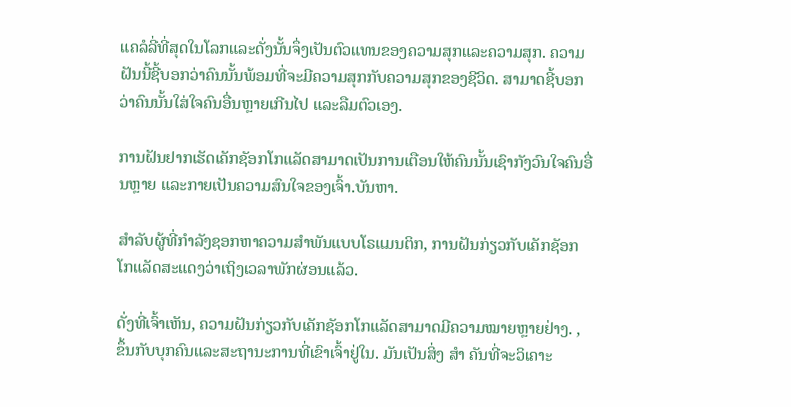ແຄລໍລີ່ທີ່ສຸດໃນໂລກແລະດັ່ງນັ້ນຈຶ່ງເປັນຕົວແທນຂອງຄວາມສຸກແລະຄວາມສຸກ. ຄວາມຝັນນີ້ຊີ້ບອກວ່າຄົນນັ້ນພ້ອມທີ່ຈະມີຄວາມສຸກກັບຄວາມສຸກຂອງຊີວິດ. ສາມາດຊີ້ບອກວ່າຄົນນັ້ນໃສ່ໃຈຄົນອື່ນຫຼາຍເກີນໄປ ແລະລືມຕົວເອງ.

ການຝັນຢາກເຮັດເຄັກຊັອກໂກແລັດສາມາດເປັນການເຕືອນໃຫ້ຄົນນັ້ນເຊົາກັງວົນໃຈຄົນອື່ນຫຼາຍ ແລະກາຍເປັນຄວາມສົນໃຈຂອງເຈົ້າ.ບັນຫາ.

ສຳລັບຜູ້ທີ່ກຳລັງຊອກຫາຄວາມສຳພັນແບບໂຣແມນຕິກ, ການຝັນກ່ຽວກັບເຄັກຊັອກໂກແລັດສະແດງວ່າເຖິງເວລາພັກຜ່ອນແລ້ວ.

ດັ່ງທີ່ເຈົ້າເຫັນ, ຄວາມຝັນກ່ຽວກັບເຄັກຊັອກໂກແລັດສາມາດມີຄວາມໝາຍຫຼາຍຢ່າງ. , ຂຶ້ນກັບບຸກຄົນແລະສະຖານະການທີ່ເຂົາເຈົ້າຢູ່ໃນ. ມັນເປັນສິ່ງ ສຳ ຄັນທີ່ຈະວິເຄາະ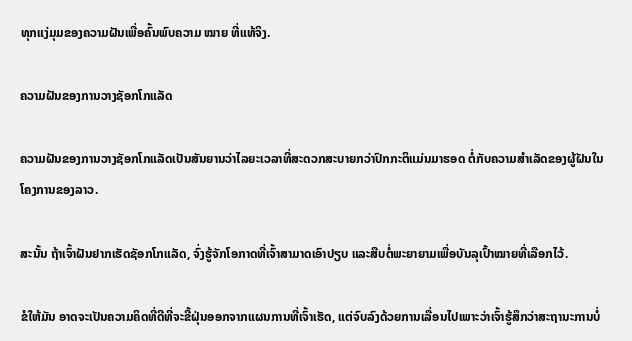ທຸກແງ່ມຸມຂອງຄວາມຝັນເພື່ອຄົ້ນພົບຄວາມ ໝາຍ ທີ່ແທ້ຈິງ.

ຄວາມຝັນຂອງການວາງຊັອກໂກແລັດ

ຄວາມຝັນຂອງການວາງຊັອກໂກແລັດເປັນສັນຍານວ່າໄລຍະເວລາທີ່ສະດວກສະບາຍກວ່າປົກກະຕິແມ່ນມາຮອດ ຕໍ່ກັບຄວາມສໍາເລັດຂອງຜູ້ຝັນໃນໂຄງການຂອງລາວ.

ສະນັ້ນ ຖ້າເຈົ້າຝັນຢາກເຮັດຊັອກໂກແລັດ, ຈົ່ງຮູ້ຈັກໂອກາດທີ່ເຈົ້າສາມາດເອົາປຽບ ແລະສືບຕໍ່ພະຍາຍາມເພື່ອບັນລຸເປົ້າໝາຍທີ່ເລືອກໄວ້.

ຂໍໃຫ້ມັນ ອາດຈະເປັນຄວາມຄິດທີ່ດີທີ່ຈະຂີ້ຝຸ່ນອອກຈາກແຜນການທີ່ເຈົ້າເຮັດ, ແຕ່ຈົບລົງດ້ວຍການເລື່ອນໄປເພາະວ່າເຈົ້າຮູ້ສຶກວ່າສະຖານະການບໍ່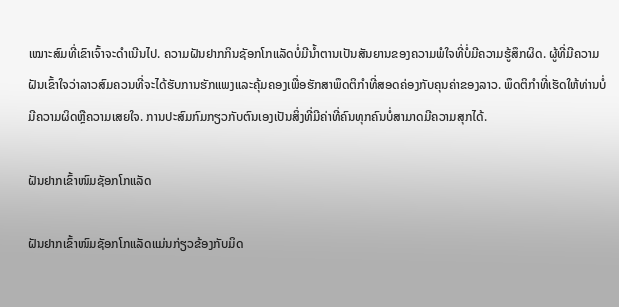ເໝາະສົມທີ່ເຂົາເຈົ້າຈະດໍາເນີນໄປ. ຄວາມຝັນຢາກກິນຊັອກໂກແລັດບໍ່ມີນໍ້າຕານເປັນສັນຍານຂອງຄວາມພໍໃຈທີ່ບໍ່ມີຄວາມຮູ້ສຶກຜິດ. ຜູ້ທີ່ມີຄວາມຝັນເຂົ້າໃຈວ່າລາວສົມຄວນທີ່ຈະໄດ້ຮັບການຮັກແພງແລະຄຸ້ມຄອງເພື່ອຮັກສາພຶດຕິກໍາທີ່ສອດຄ່ອງກັບຄຸນຄ່າຂອງລາວ. ພຶດຕິກໍາທີ່ເຮັດໃຫ້ທ່ານບໍ່ມີຄວາມຜິດຫຼືຄວາມເສຍໃຈ. ການປະສົມກົມກຽວກັບຕົນເອງເປັນສິ່ງທີ່ມີຄ່າທີ່ຄົນທຸກຄົນບໍ່ສາມາດມີຄວາມສຸກໄດ້.

ຝັນຢາກເຂົ້າໜົມຊັອກໂກແລັດ

ຝັນຢາກເຂົ້າໜົມຊັອກໂກແລັດແມ່ນກ່ຽວຂ້ອງກັບມິດ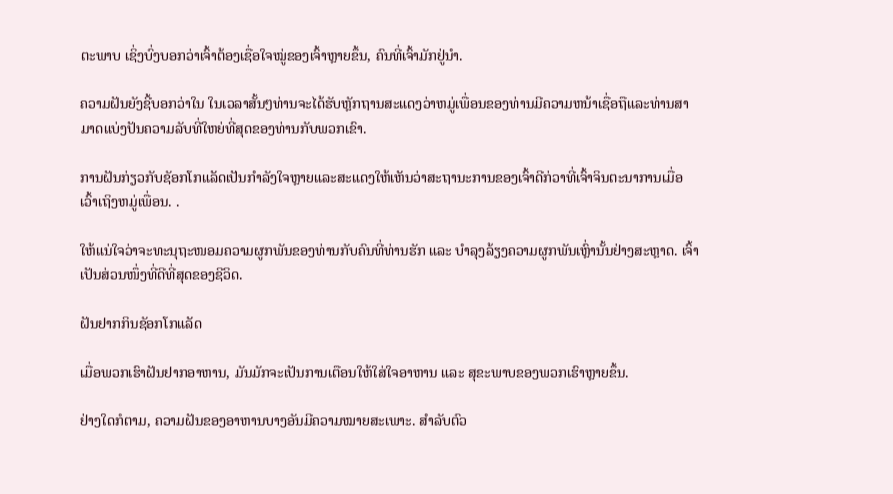ຕະພາບ ເຊິ່ງບົ່ງບອກວ່າເຈົ້າຕ້ອງເຊື່ອໃຈໝູ່ຂອງເຈົ້າຫຼາຍຂຶ້ນ, ຄົນທີ່ເຈົ້າມັກຢູ່ນຳ.

ຄວາມຝັນຍັງຊີ້ບອກວ່າໃນ ໃນເວລາສັ້ນໆທ່ານຈະໄດ້ຮັບຫຼັກຖານສະແດງວ່າຫມູ່ເພື່ອນຂອງທ່ານມີຄວາມຫນ້າເຊື່ອຖືແລະທ່ານສາມາດແບ່ງປັນຄວາມລັບທີ່ໃຫຍ່ທີ່ສຸດຂອງທ່ານກັບພວກເຂົາ.

ການຝັນກ່ຽວກັບຊັອກໂກແລັດເປັນກໍາລັງໃຈຫຼາຍແລະສະແດງໃຫ້ເຫັນວ່າສະຖານະການຂອງເຈົ້າດີກ່ວາທີ່ເຈົ້າຈິນຕະນາການເມື່ອເວົ້າເຖິງຫມູ່ເພື່ອນ. .

ໃຫ້ແນ່ໃຈວ່າຈະທະນຸຖະໜອມຄວາມຜູກພັນຂອງທ່ານກັບຄົນທີ່ທ່ານຮັກ ແລະ ບໍາລຸງລ້ຽງຄວາມຜູກພັນເຫຼົ່ານັ້ນຢ່າງສະຫຼາດ. ເຈົ້າເປັນສ່ວນໜຶ່ງທີ່ດີທີ່ສຸດຂອງຊີວິດ.

ຝັນຢາກກິນຊັອກໂກແລັດ

ເມື່ອພວກເຮົາຝັນຢາກອາຫານ, ມັນມັກຈະເປັນການເຕືອນໃຫ້ໃສ່ໃຈອາຫານ ແລະ ສຸຂະພາບຂອງພວກເຮົາຫຼາຍຂຶ້ນ.

ຢ່າງໃດກໍຕາມ, ຄວາມຝັນຂອງອາຫານບາງອັນມີຄວາມໝາຍສະເພາະ. ສໍາລັບຕົວ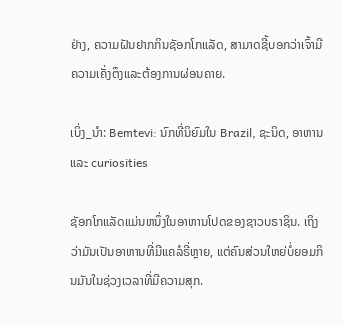ຢ່າງ, ຄວາມຝັນຢາກກິນຊັອກໂກແລັດ, ສາມາດຊີ້ບອກວ່າເຈົ້າມີຄວາມເຄັ່ງຕຶງແລະຕ້ອງການຜ່ອນຄາຍ.

ເບິ່ງ_ນຳ: Bemtevi: ນົກທີ່ນິຍົມໃນ Brazil, ຊະນິດ, ອາຫານແລະ curiosities

ຊັອກໂກແລັດແມ່ນຫນຶ່ງໃນອາຫານໂປດຂອງຊາວບຣາຊິນ. ເຖິງວ່າມັນເປັນອາຫານທີ່ມີແຄລໍຣີ່ຫຼາຍ, ແຕ່ຄົນສ່ວນໃຫຍ່ບໍ່ຍອມກິນມັນໃນຊ່ວງເວລາທີ່ມີຄວາມສຸກ.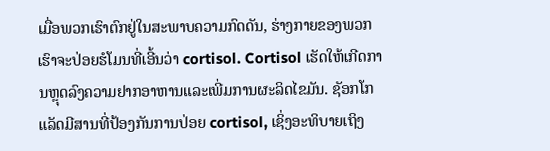ເມື່ອພວກເຮົາຕົກຢູ່ໃນສະພາບຄວາມກົດດັນ, ຮ່າງກາຍຂອງພວກເຮົາຈະປ່ອຍຮໍໂມນທີ່ເອີ້ນວ່າ cortisol. Cortisol ເຮັດໃຫ້ເກີດການຫຼຸດລົງຄວາມຢາກອາຫານແລະເພີ່ມການຜະລິດໄຂມັນ. ຊັອກໂກແລັດມີສານທີ່ປ້ອງກັນການປ່ອຍ cortisol, ເຊິ່ງອະທິບາຍເຖິງ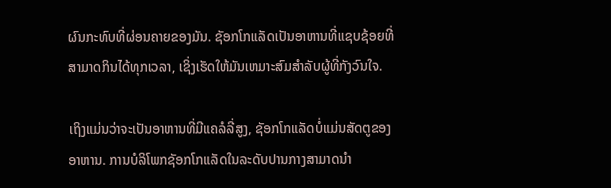ຜົນກະທົບທີ່ຜ່ອນຄາຍຂອງມັນ. ຊັອກໂກແລັດເປັນອາຫານທີ່ແຊບຊ້ອຍທີ່ສາມາດກິນໄດ້ທຸກເວລາ, ເຊິ່ງເຮັດໃຫ້ມັນເຫມາະສົມສໍາລັບຜູ້ທີ່ກັງວົນໃຈ.

ເຖິງແມ່ນວ່າຈະເປັນອາຫານທີ່ມີແຄລໍລີ່ສູງ, ຊັອກໂກແລັດບໍ່ແມ່ນສັດຕູຂອງອາຫານ. ການບໍລິໂພກຊັອກໂກແລັດໃນລະດັບປານກາງສາມາດນໍາ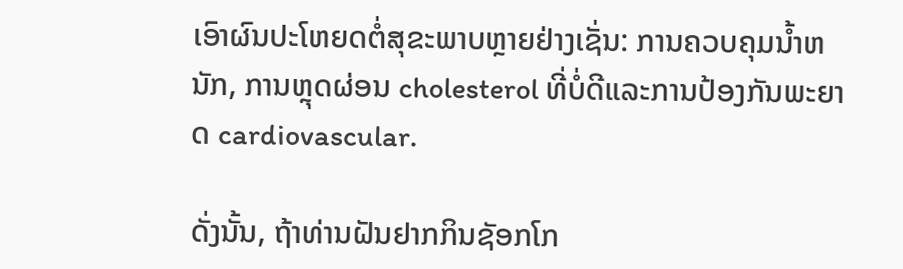ເອົາຜົນປະໂຫຍດຕໍ່ສຸຂະພາບຫຼາຍຢ່າງເຊັ່ນ: ການຄວບຄຸມນ້ຳຫນັກ, ການຫຼຸດຜ່ອນ cholesterol ທີ່ບໍ່ດີແລະການປ້ອງກັນພະຍາດ cardiovascular.

ດັ່ງນັ້ນ, ຖ້າທ່ານຝັນຢາກກິນຊັອກໂກ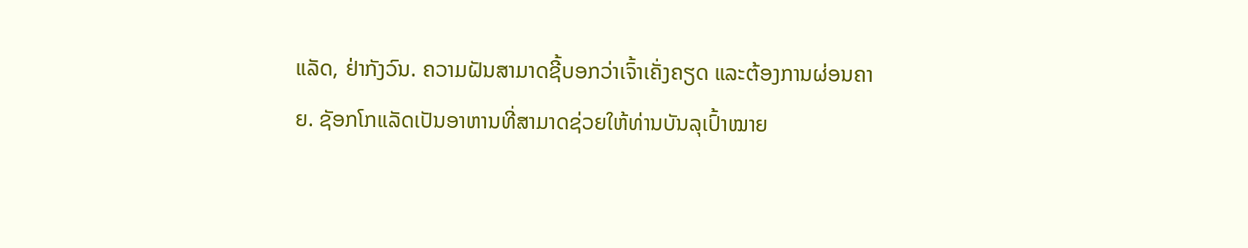ແລັດ, ຢ່າກັງວົນ. ຄວາມຝັນສາມາດຊີ້ບອກວ່າເຈົ້າເຄັ່ງຄຽດ ແລະຕ້ອງການຜ່ອນຄາຍ. ຊັອກໂກແລັດເປັນອາຫານທີ່ສາມາດຊ່ວຍໃຫ້ທ່ານບັນລຸເປົ້າໝາຍ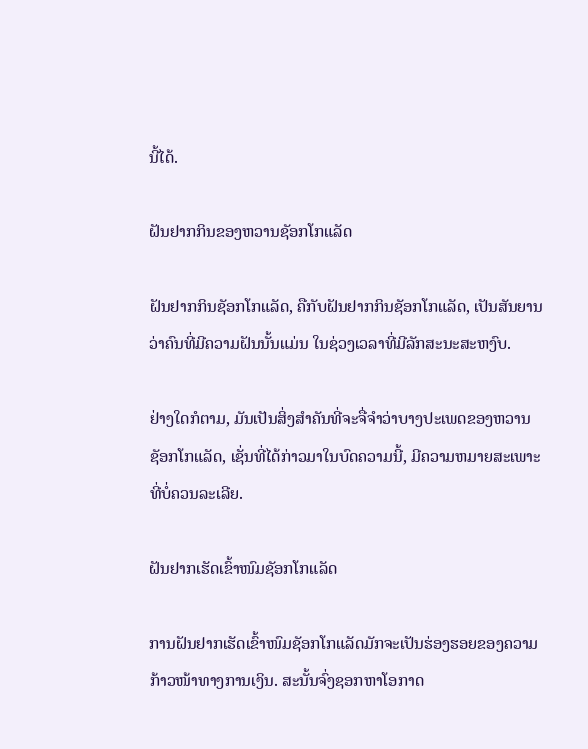ນີ້ໄດ້.

ຝັນຢາກກິນຂອງຫວານຊັອກໂກແລັດ

ຝັນຢາກກິນຊັອກໂກແລັດ, ຄືກັບຝັນຢາກກິນຊັອກໂກແລັດ, ເປັນສັນຍານວ່າຄົນທີ່ມີຄວາມຝັນນັ້ນແມ່ນ ໃນຊ່ວງເວລາທີ່ມີລັກສະນະສະຫງົບ.

ຢ່າງໃດກໍຕາມ, ມັນເປັນສິ່ງສໍາຄັນທີ່ຈະຈື່ຈໍາວ່າບາງປະເພດຂອງຫວານຊັອກໂກແລັດ, ເຊັ່ນທີ່ໄດ້ກ່າວມາໃນບົດຄວາມນີ້, ມີຄວາມຫມາຍສະເພາະທີ່ບໍ່ຄວນລະເລີຍ.

ຝັນຢາກເຮັດເຂົ້າໜົມຊັອກໂກແລັດ

ການຝັນຢາກເຮັດເຂົ້າໜົມຊັອກໂກແລັດມັກຈະເປັນຮ່ອງຮອຍຂອງຄວາມກ້າວໜ້າທາງການເງິນ. ສະນັ້ນຈົ່ງຊອກຫາໂອກາດ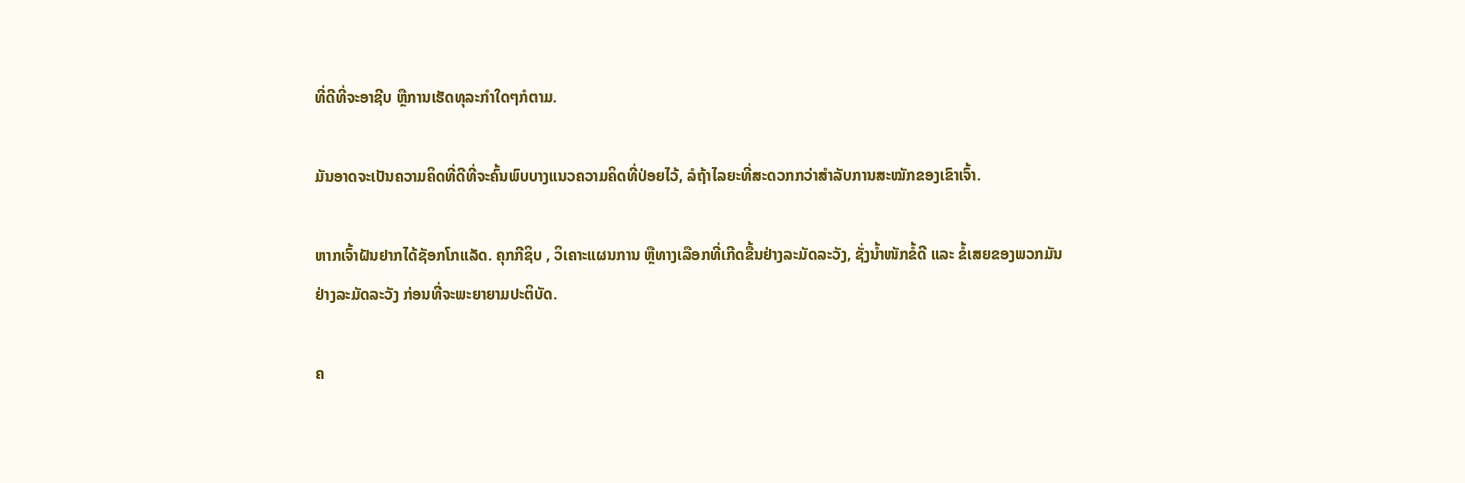ທີ່ດີທີ່ຈະອາຊີບ ຫຼືການເຮັດທຸລະກຳໃດໆກໍຕາມ.

ມັນອາດຈະເປັນຄວາມຄິດທີ່ດີທີ່ຈະຄົ້ນພົບບາງແນວຄວາມຄິດທີ່ປ່ອຍໄວ້, ລໍຖ້າໄລຍະທີ່ສະດວກກວ່າສຳລັບການສະໝັກຂອງເຂົາເຈົ້າ.

ຫາກເຈົ້າຝັນຢາກໄດ້ຊັອກໂກແລັດ. ຄຸກກີຊິບ , ວິເຄາະແຜນການ ຫຼືທາງເລືອກທີ່ເກີດຂື້ນຢ່າງລະມັດລະວັງ, ຊັ່ງນໍ້າໜັກຂໍ້ດີ ແລະ ຂໍ້ເສຍຂອງພວກມັນຢ່າງລະມັດລະວັງ ກ່ອນທີ່ຈະພະຍາຍາມປະຕິບັດ.

ຄ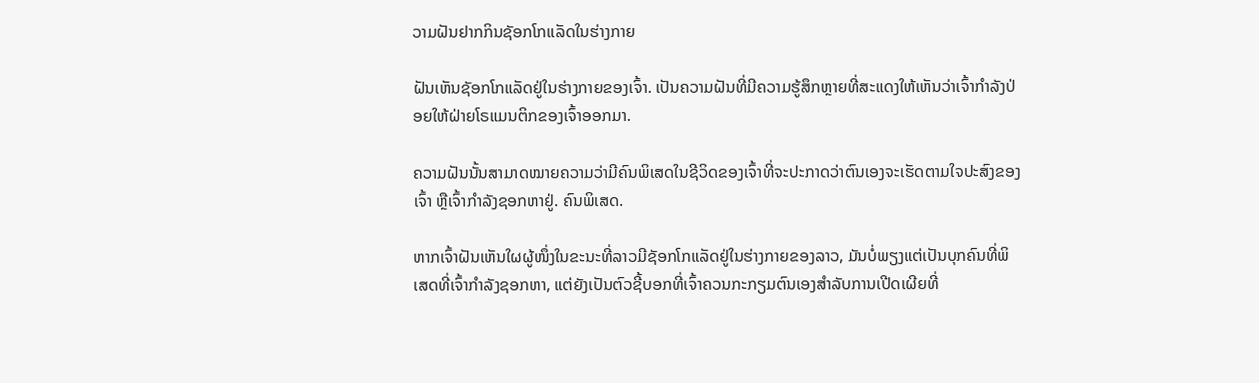ວາມຝັນຢາກກິນຊັອກໂກແລັດໃນຮ່າງກາຍ

ຝັນເຫັນຊັອກໂກແລັດຢູ່ໃນຮ່າງກາຍຂອງເຈົ້າ. ເປັນຄວາມຝັນທີ່ມີຄວາມຮູ້ສຶກຫຼາຍທີ່ສະແດງໃຫ້ເຫັນວ່າເຈົ້າກໍາລັງປ່ອຍໃຫ້ຝ່າຍໂຣແມນຕິກຂອງເຈົ້າອອກມາ.

ຄວາມຝັນນັ້ນສາມາດໝາຍຄວາມວ່າມີຄົນພິເສດໃນຊີວິດຂອງເຈົ້າທີ່ຈະປະກາດວ່າຕົນເອງຈະເຮັດຕາມໃຈປະສົງຂອງເຈົ້າ ຫຼືເຈົ້າກໍາລັງຊອກຫາຢູ່. ຄົນພິເສດ.

ຫາກເຈົ້າຝັນເຫັນໃຜຜູ້ໜຶ່ງໃນຂະນະທີ່ລາວມີຊັອກໂກແລັດຢູ່ໃນຮ່າງກາຍຂອງລາວ, ມັນບໍ່ພຽງແຕ່ເປັນບຸກຄົນທີ່ພິເສດທີ່ເຈົ້າກໍາລັງຊອກຫາ, ແຕ່ຍັງເປັນຕົວຊີ້ບອກທີ່ເຈົ້າຄວນກະກຽມຕົນເອງສໍາລັບການເປີດເຜີຍທີ່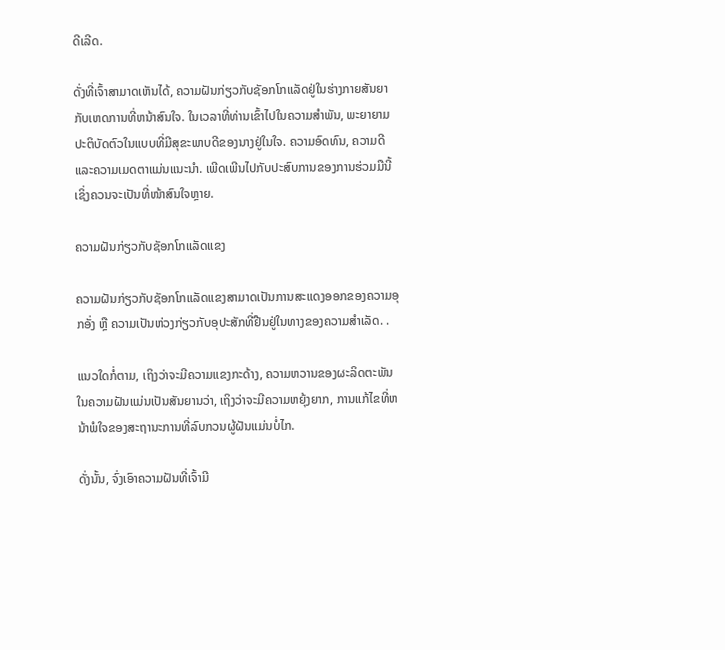ດີເລີດ.

ດັ່ງທີ່ເຈົ້າສາມາດເຫັນໄດ້, ຄວາມຝັນກ່ຽວກັບຊັອກໂກແລັດຢູ່ໃນຮ່າງກາຍສັນຍາກັບເຫດການທີ່ຫນ້າສົນໃຈ. ໃນເວລາທີ່ທ່ານເຂົ້າໄປໃນຄວາມສໍາພັນ, ພະຍາຍາມປະຕິບັດຕົວໃນແບບທີ່ມີສຸຂະພາບດີຂອງນາງຢູ່ໃນໃຈ. ຄວາມອົດທົນ, ຄວາມດີແລະຄວາມເມດຕາແມ່ນແນະນໍາ. ເພີດເພີນໄປກັບປະສົບການຂອງການຮ່ວມມືນີ້ເຊິ່ງຄວນຈະເປັນທີ່ໜ້າສົນໃຈຫຼາຍ.

ຄວາມຝັນກ່ຽວກັບຊັອກໂກແລັດແຂງ

ຄວາມຝັນກ່ຽວກັບຊັອກໂກແລັດແຂງສາມາດເປັນການສະແດງອອກຂອງຄວາມອຸກອັ່ງ ຫຼື ຄວາມເປັນຫ່ວງກ່ຽວກັບອຸປະສັກທີ່ຢືນຢູ່ໃນທາງຂອງຄວາມສໍາເລັດ. .

ແນວໃດກໍ່ຕາມ, ເຖິງວ່າຈະມີຄວາມແຂງກະດ້າງ, ຄວາມຫວານຂອງຜະລິດຕະພັນໃນຄວາມຝັນແມ່ນເປັນສັນຍານວ່າ, ເຖິງວ່າຈະມີຄວາມຫຍຸ້ງຍາກ, ການແກ້ໄຂທີ່ຫນ້າພໍໃຈຂອງສະຖານະການທີ່ລົບກວນຜູ້ຝັນແມ່ນບໍ່ໄກ.

ດັ່ງນັ້ນ, ຈົ່ງເອົາຄວາມຝັນທີ່ເຈົ້າມີ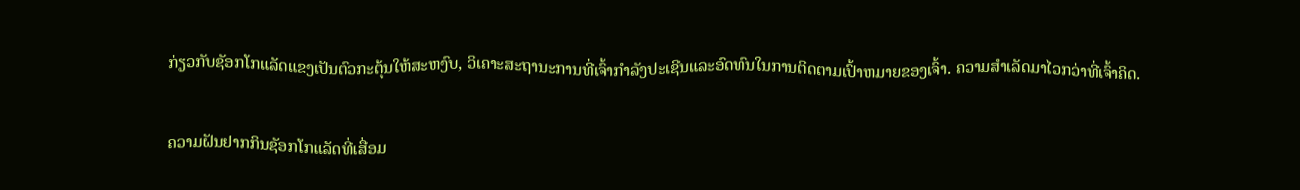ກ່ຽວກັບຊັອກໂກແລັດແຂງເປັນຕົວກະຕຸ້ນໃຫ້ສະຫງົບ, ວິເຄາະສະຖານະການທີ່ເຈົ້າກໍາລັງປະເຊີນແລະອົດທົນໃນການຕິດຕາມເປົ້າຫມາຍຂອງເຈົ້າ. ຄວາມສຳເລັດມາໄວກວ່າທີ່ເຈົ້າຄິດ.

ຄວາມຝັນຢາກກິນຊັອກໂກແລັດທີ່ເສື່ອມ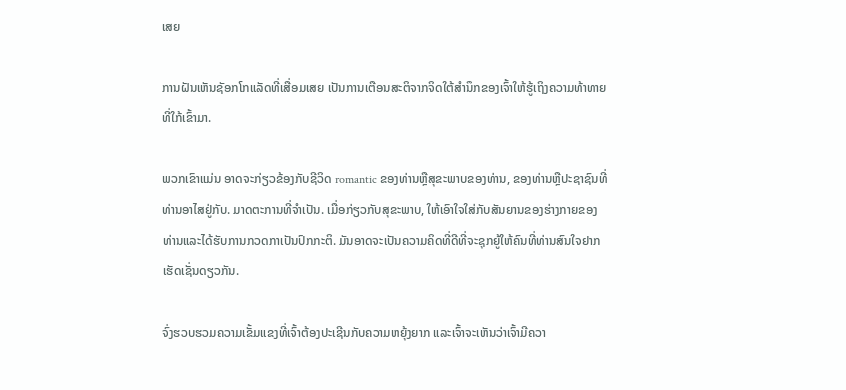ເສຍ

ການຝັນເຫັນຊັອກໂກແລັດທີ່ເສື່ອມເສຍ ເປັນການເຕືອນສະຕິຈາກຈິດໃຕ້ສຳນຶກຂອງເຈົ້າໃຫ້ຮູ້ເຖິງຄວາມທ້າທາຍທີ່ໃກ້ເຂົ້າມາ.

ພວກເຂົາແມ່ນ ອາດຈະກ່ຽວຂ້ອງກັບຊີວິດ romantic ຂອງທ່ານຫຼືສຸຂະພາບຂອງທ່ານ, ຂອງທ່ານຫຼືປະຊາຊົນທີ່ທ່ານອາໄສຢູ່ກັບ. ມາດຕະການທີ່ຈໍາເປັນ. ເມື່ອກ່ຽວກັບສຸຂະພາບ, ໃຫ້ເອົາໃຈໃສ່ກັບສັນຍານຂອງຮ່າງກາຍຂອງທ່ານແລະໄດ້ຮັບການກວດກາເປັນປົກກະຕິ. ມັນອາດຈະເປັນຄວາມຄິດທີ່ດີທີ່ຈະຊຸກຍູ້ໃຫ້ຄົນທີ່ທ່ານສົນໃຈຢາກເຮັດເຊັ່ນດຽວກັນ.

ຈົ່ງຮວບຮວມຄວາມເຂັ້ມແຂງທີ່ເຈົ້າຕ້ອງປະເຊີນກັບຄວາມຫຍຸ້ງຍາກ ແລະເຈົ້າຈະເຫັນວ່າເຈົ້າມີຄວາ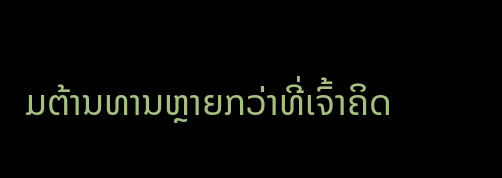ມຕ້ານທານຫຼາຍກວ່າທີ່ເຈົ້າຄິດ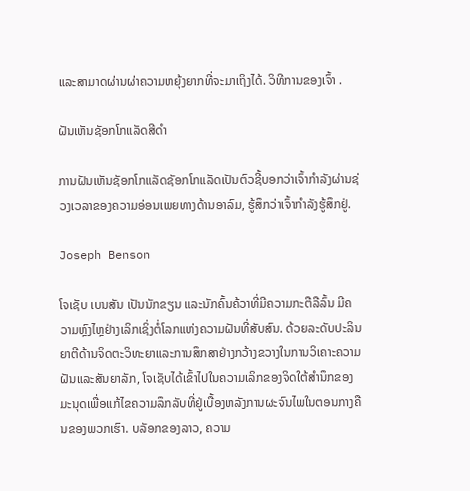ແລະສາມາດຜ່ານຜ່າຄວາມຫຍຸ້ງຍາກທີ່ຈະມາເຖິງໄດ້. ວິທີການຂອງເຈົ້າ .

ຝັນເຫັນຊັອກໂກແລັດສີດຳ

ການຝັນເຫັນຊັອກໂກແລັດຊັອກໂກແລັດເປັນຕົວຊີ້ບອກວ່າເຈົ້າກຳລັງຜ່ານຊ່ວງເວລາຂອງຄວາມອ່ອນເພຍທາງດ້ານອາລົມ, ຮູ້ສຶກວ່າເຈົ້າກຳລັງຮູ້ສຶກຢູ່.

Joseph Benson

ໂຈເຊັບ ເບນສັນ ເປັນນັກຂຽນ ແລະນັກຄົ້ນຄ້ວາທີ່ມີຄວາມກະຕືລືລົ້ນ ມີຄວາມຫຼົງໄຫຼຢ່າງເລິກເຊິ່ງຕໍ່ໂລກແຫ່ງຄວາມຝັນທີ່ສັບສົນ. ດ້ວຍລະດັບປະລິນຍາຕີດ້ານຈິດຕະວິທະຍາແລະການສຶກສາຢ່າງກວ້າງຂວາງໃນການວິເຄາະຄວາມຝັນແລະສັນຍາລັກ, ໂຈເຊັບໄດ້ເຂົ້າໄປໃນຄວາມເລິກຂອງຈິດໃຕ້ສໍານຶກຂອງມະນຸດເພື່ອແກ້ໄຂຄວາມລຶກລັບທີ່ຢູ່ເບື້ອງຫລັງການຜະຈົນໄພໃນຕອນກາງຄືນຂອງພວກເຮົາ. ບລັອກຂອງລາວ, ຄວາມ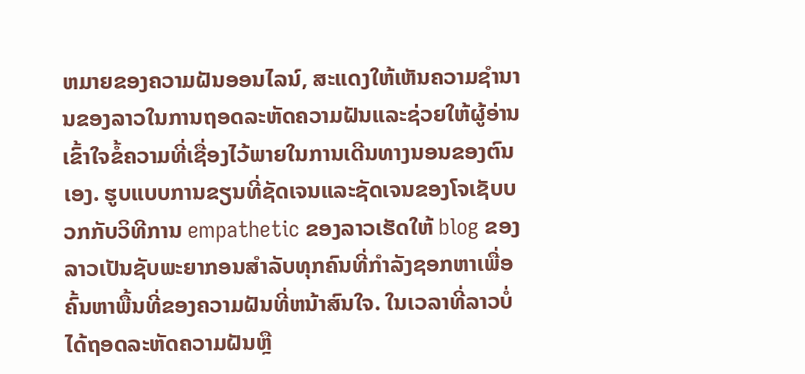ຫມາຍຂອງຄວາມຝັນອອນໄລນ໌, ສະແດງໃຫ້ເຫັນຄວາມຊໍານານຂອງລາວໃນການຖອດລະຫັດຄວາມຝັນແລະຊ່ວຍໃຫ້ຜູ້ອ່ານເຂົ້າໃຈຂໍ້ຄວາມທີ່ເຊື່ອງໄວ້ພາຍໃນການເດີນທາງນອນຂອງຕົນເອງ. ຮູບແບບການຂຽນທີ່ຊັດເຈນແລະຊັດເຈນຂອງໂຈເຊັບບວກກັບວິທີການ empathetic ຂອງລາວເຮັດໃຫ້ blog ຂອງລາວເປັນຊັບພະຍາກອນສໍາລັບທຸກຄົນທີ່ກໍາລັງຊອກຫາເພື່ອຄົ້ນຫາພື້ນທີ່ຂອງຄວາມຝັນທີ່ຫນ້າສົນໃຈ. ໃນເວລາທີ່ລາວບໍ່ໄດ້ຖອດລະຫັດຄວາມຝັນຫຼື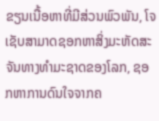ຂຽນເນື້ອຫາທີ່ມີສ່ວນພົວພັນ, ໂຈເຊັບສາມາດຊອກຫາສິ່ງມະຫັດສະຈັນທາງທໍາມະຊາດຂອງໂລກ, ຊອກຫາການດົນໃຈຈາກຄ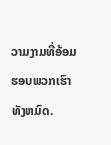ວາມງາມທີ່ອ້ອມຮອບພວກເຮົາທັງຫມົດ.